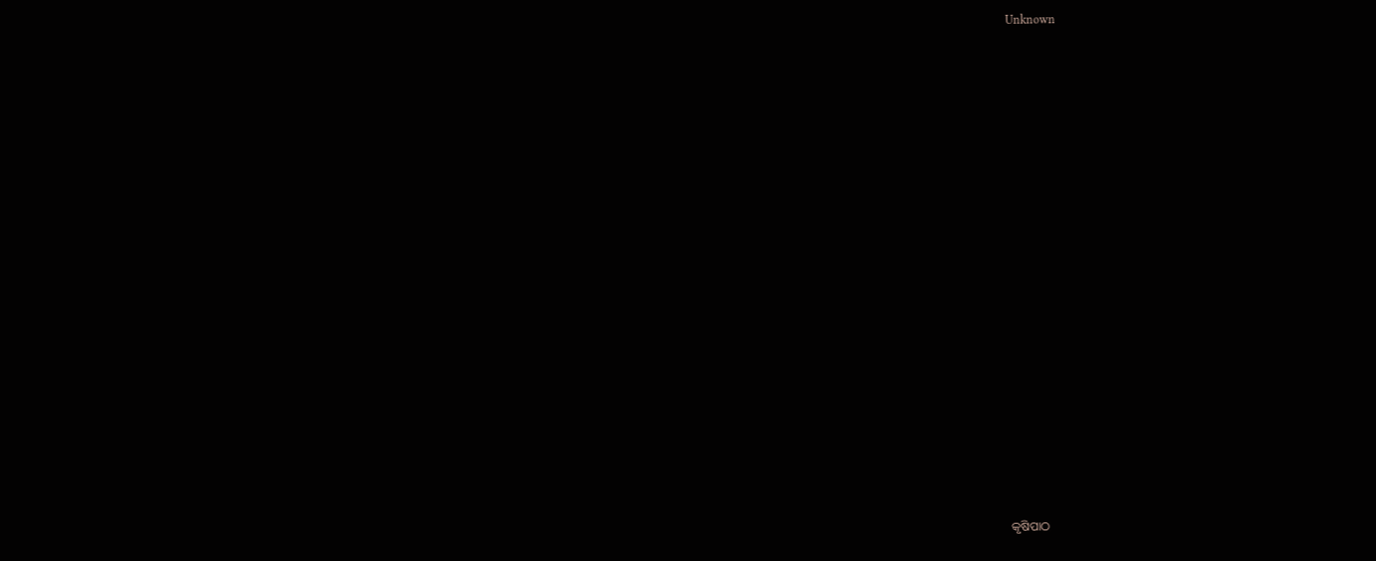Unknown



















କୃଷିପାଠ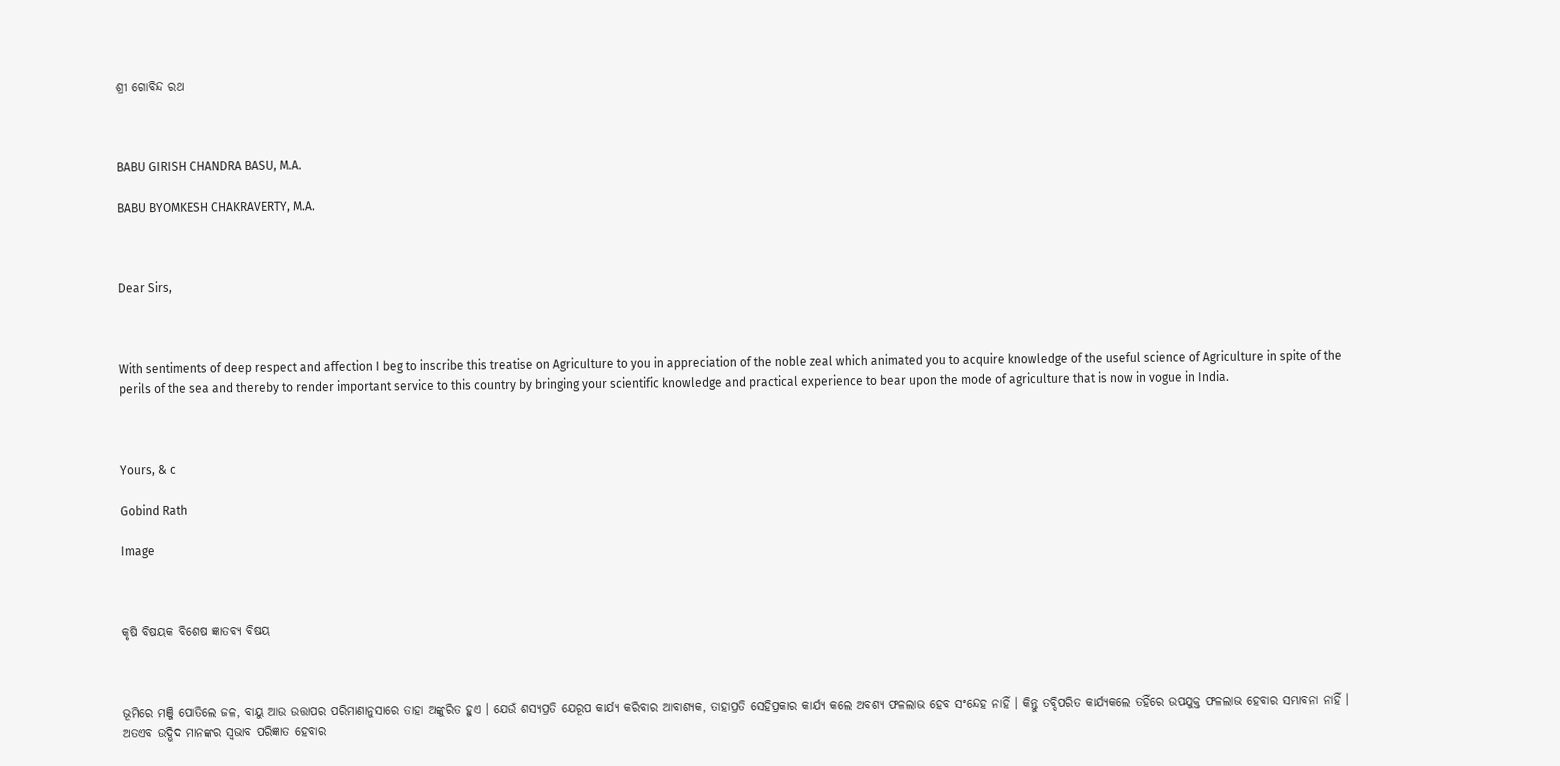ଶ୍ରୀ ଗୋବିନ୍ଦ ରଥ



BABU GIRISH CHANDRA BASU, M.A.

BABU BYOMKESH CHAKRAVERTY, M.A.



Dear Sirs,



With sentiments of deep respect and affection I beg to inscribe this treatise on Agriculture to you in appreciation of the noble zeal which animated you to acquire knowledge of the useful science of Agriculture in spite of the perils of the sea and thereby to render important service to this country by bringing your scientific knowledge and practical experience to bear upon the mode of agriculture that is now in vogue in India.



Yours, & c

Gobind Rath

Image



କୃଷି ବିଷୟକ ବିଶେଷ ଜ୍ଞାତବ୍ୟ ବିଷୟ



ଭୂମିରେ ମଞ୍ଜି ପୋତିଲେ ଜଳ, ବାୟୁ ଆଉ ଉତ୍ତାପର ପରିମାଣାନୁସାରେ ତାହା ଅଙ୍କୁରିତ ହୁଏ । ଯେଉଁ ଶସ୍ୟପ୍ରତି ଯେରୂପ କାର୍ଯ୍ୟ କରିବାର ଆବାଶ୍ୟକ, ତାହାପ୍ରତି ସେହିପ୍ରକାର କାର୍ଯ୍ୟ କଲେ ଅବଶ୍ୟ ଫଳଲାଭ ହେବ ସଂନ୍ଦେହ ନାହିଁ । କିନ୍ତୁ ତବ୍ଦିପରିତ କାର୍ଯ୍ୟକଲେ ତହିଁରେ ଉପଯୁକ୍ତ ଫଳଲାଭ ହେବାର ସମ୍ଭାବନା ନାହିଁ । ଅତଏବ ଉଦ୍ଭିଦ ମାନଙ୍କର ସ୍ୱଭାବ ପରିଜ୍ଞାତ ହେବାର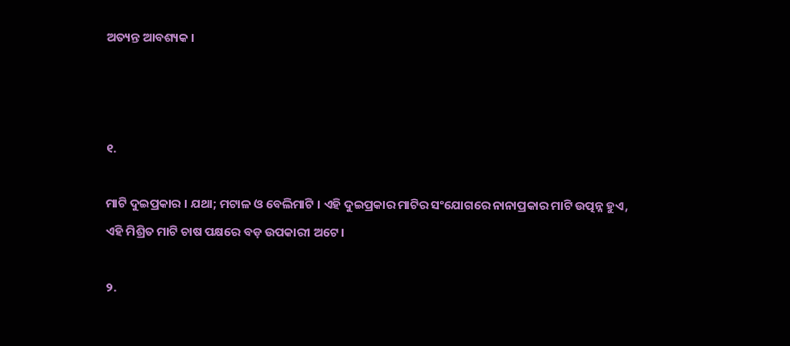ଅତ୍ୟନ୍ତ ଆବଶ୍ୟକ ।



୧.

ମାଟି ଦୁଇପ୍ରକାର । ଯଥା; ମଟାଳ ଓ ବେଲିମାଟି । ଏହି ଦୁଇପ୍ରକାର ମାଟିର ସଂଯୋଗରେ ନାନାପ୍ରକାର ମାଟି ଉତ୍ପନ୍ନ ହୁଏ, ଏହି ମିଶ୍ରିତ ମାଟି ଚାଷ ପକ୍ଷରେ ବଡ଼ ଉପକାରୀ ଅଟେ ।

୨.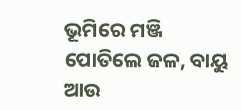ଭୂମିରେ ମଞ୍ଜି ପୋତିଲେ ଜଳ, ବାୟୁ ଆଉ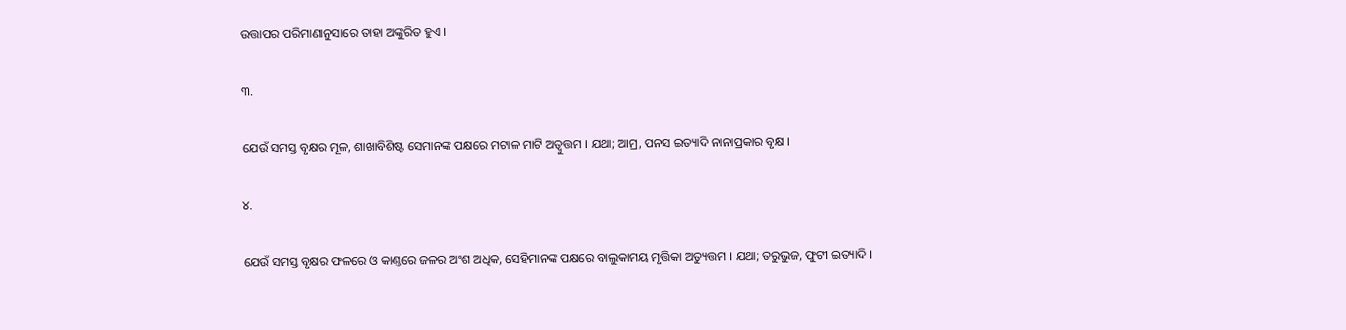ଉତ୍ତାପର ପରିମାଣାନୁସାରେ ତାହା ଅଙ୍କୁରିତ ହୁଏ ।

୩.

ଯେଉଁ ସମସ୍ତ ବୃକ୍ଷର ମୂଳ, ଶାଖାବିଶିଷ୍ଟ ସେମାନଙ୍କ ପକ୍ଷରେ ମଟାଳ ମାଟି ଅତ୍ୱୁତ୍ତମ । ଯଥା; ଆମ୍ର, ପନସ ଇତ୍ୟାଦି ନାନାପ୍ରକାର ବୃକ୍ଷ ।

୪.

ଯେଉଁ ସମସ୍ତ ବୃକ୍ଷର ଫଳରେ ଓ କାଣ୍ତରେ ଜଳର ଅଂଶ ଅଧିକ, ସେହିମାନଙ୍କ ପକ୍ଷରେ ବାଲୁକାମୟ ମୃତ୍ତିକା ଅତ୍ୟୁତ୍ତମ । ଯଥା; ତରୁଭୁଜ, ଫୁଟୀ ଇତ୍ୟାଦି ।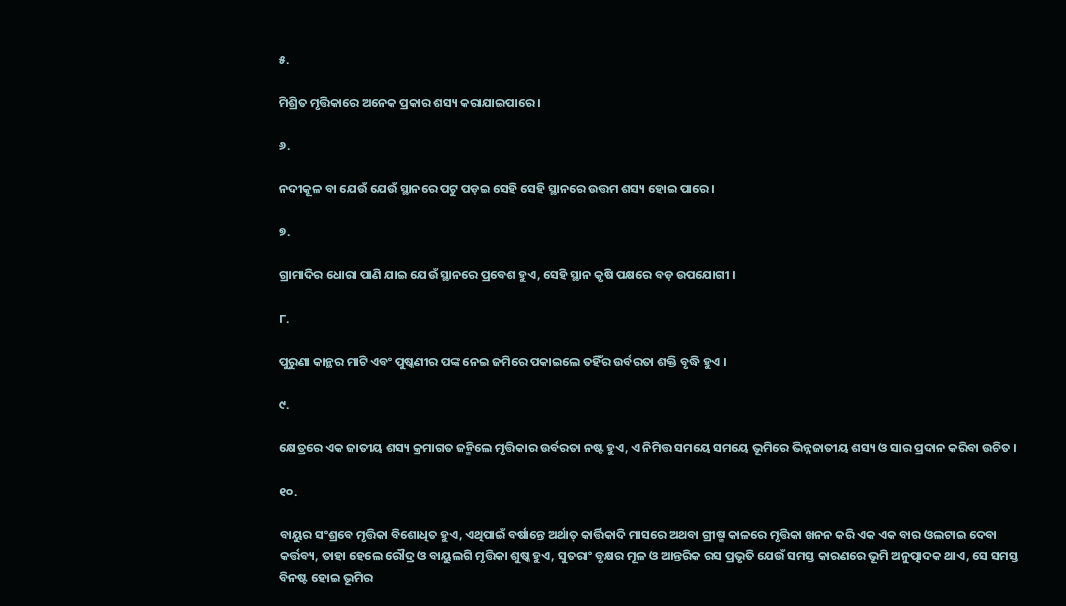୫.

ମିଶ୍ରିତ ମୃତ୍ତିକାରେ ଅନେକ ପ୍ରକାର ଶସ୍ୟ କରାଯାଇପାରେ ।

୬.

ନଦୀକୂଳ ବା ଯେଉଁ ଯେଉଁ ସ୍ଥାନରେ ପଟୁ ପଡ଼ଇ ସେହି ସେହି ସ୍ଥାନରେ ଉତ୍ତମ ଶସ୍ୟ ହୋଇ ପାରେ ।

୭.

ଗ୍ରାମାଦିର ଧୋରା ପାଣି ଯାଇ ଯେଉଁ ସ୍ଥାନରେ ପ୍ରବେଶ ହୁଏ, ସେହି ସ୍ଥାନ କୃଷି ପକ୍ଷରେ ବଡ଼ ଉପଯୋଗୀ ।

୮.

ପୁରୁଣା କାନ୍ଥର ମାଟି ଏବଂ ପୁଷ୍କଣୀର ପଙ୍କ ନେଇ ଜମିରେ ପକାଇଲେ ତହିଁର ଉର୍ବରତା ଶକ୍ତି ବୃଦ୍ଧି ହୁଏ ।

୯.

କ୍ଷେତ୍ରରେ ଏକ ଜାତୀୟ ଶସ୍ୟ କ୍ରମାଗତ ଜନ୍ମିଲେ ମୃତ୍ତିକାର ଉର୍ବରତା ନଷ୍ଟ ହୁଏ, ଏ ନିମିତ୍ତ ସମୟେ ସମୟେ ଭୂମିରେ ଭିନ୍ନଜାତୀୟ ଶସ୍ୟ ଓ ସାର ପ୍ରଦାନ କରିବା ଉଚିତ ।

୧୦.

ବାୟୁର ସଂଶ୍ରବେ ମୃତ୍ତିକା ବିଶୋଧିତ ହୁଏ, ଏଥିପାଇଁ ବର୍ଷାନ୍ତେ ଅର୍ଥାତ୍ କାର୍ତ୍ତିକାଦି ମାସରେ ଅଥବା ଗ୍ରୀଷ୍ମ କାଳରେ ମୃତ୍ତିକା ଖନନ କରି ଏକ ଏକ ବାର ଓଲଟାଇ ଦେବା କର୍ତ୍ତବ୍ୟ, ତାହା ହେଲେ ରୌଦ୍ର ଓ ବାୟୁଲଗି ମୃତ୍ତିକା ଶୁଷ୍କ ହୁଏ, ସୁତରାଂ ବୃକ୍ଷର ମୂଳ ଓ ଆନ୍ତରିକ ରସ ପ୍ରଭୃତି ଯେଉଁ ସମସ୍ତ କାରଣରେ ଭୂମି ଅନୁତ୍ପାଦକ ଥାଏ, ସେ ସମସ୍ତ ବିନଷ୍ଟ ହୋଇ ଭୂମିର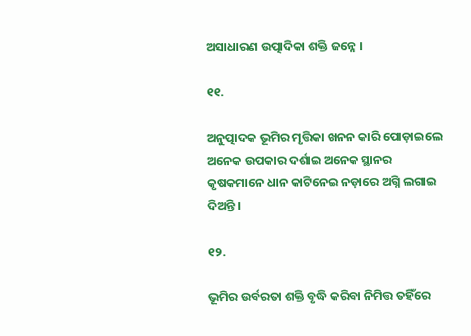ଅସାଧାରଣ ଉତ୍ପାଦିକା ଶକ୍ତି ଜନ୍ନେ ।

୧୧.

ଅନୁତ୍ପାଦକ ଭୂମିର ମୃତ୍ତିକା ଖନନ କାରି ପୋଡ଼ାଇଲେ ଅନେକ ଉପକାର ଦର୍ଶାଇ ଅନେକ ସ୍ଥାନର କୃଷକମାନେ ଧାନ କାଟିନେଇ ନଡ଼ାରେ ଅଗ୍ନି ଲଗାଇ ଦିଅନ୍ତି ।

୧୨.

ଭୂମିର ଉର୍ବରତା ଶକ୍ତି ବୃଦ୍ଧି କରିବା ନିମିତ୍ତ ତହିଁରେ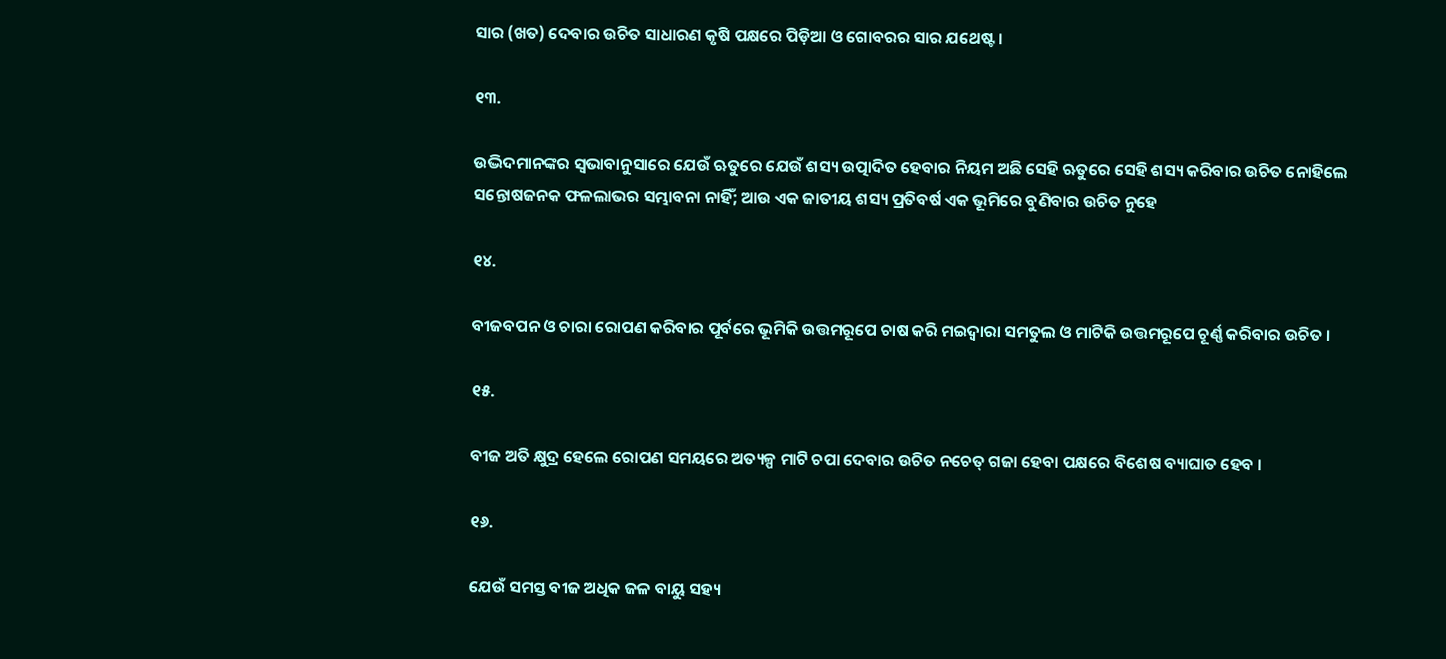ସାର (ଖତ) ଦେବାର ଉଚିତ ସାଧାରଣ କୃଷି ପକ୍ଷରେ ପିଡ଼ିଆ ଓ ଗୋବରର ସାର ଯଥେଷ୍ଟ ।

୧୩.

ଉଦ୍ଭିଦମାନଙ୍କର ସ୍ୱଭାବାନୁସାରେ ଯେଉଁ ଋତୁରେ ଯେଉଁ ଶସ୍ୟ ଉତ୍ପାଦିତ ହେବାର ନିୟମ ଅଛି ସେହି ଋତୁରେ ସେହି ଶସ୍ୟ କରିବାର ଉଚିତ ନୋହିଲେ ସନ୍ତୋଷଜନକ ଫଳଲାଭର ସମ୍ଭାବନା ନାହିଁ; ଆଉ ଏକ ଜାତୀୟ ଶସ୍ୟ ପ୍ରତିବର୍ଷ ଏକ ଭୂମିରେ ବୁଣିବାର ଉଚିତ ନୁହେ

୧୪.

ବୀଜବପନ ଓ ଚାରା ରୋପଣ କରିବାର ପୂର୍ବରେ ଭୂମିକି ଉତ୍ତମରୂପେ ଚାଷ କରି ମଇଦ୍ୱାରା ସମତୁଲ ଓ ମାଟିକି ଉତ୍ତମରୂପେ ଚୂର୍ଣ୍ଣ କରିବାର ଉଚିତ ।

୧୫.

ବୀଜ ଅତି କ୍ଷୁଦ୍ର ହେଲେ ରୋପଣ ସମୟରେ ଅତ୍ୟଳ୍ପ ମାଟି ଚପା ଦେବାର ଉଚିତ ନଚେତ୍ ଗଜା ହେବା ପକ୍ଷରେ ବିଶେଷ ବ୍ୟାଘାତ ହେବ ।

୧୬.

ଯେଉଁ ସମସ୍ତ ବୀଜ ଅଧିକ ଜଳ ବାୟୁ ସହ୍ୟ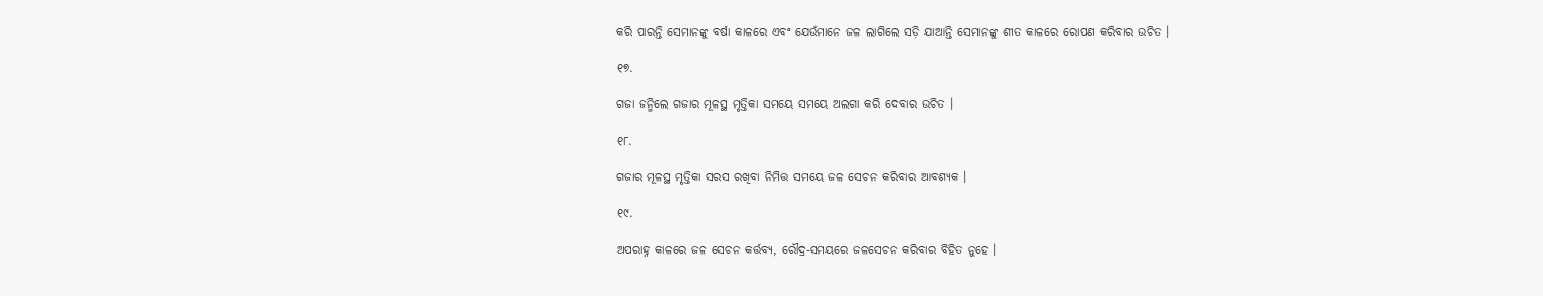କରି ପାରନ୍ତି ସେମାନଙ୍କୁ ବର୍ଷା କାଳରେ ଏବଂ ଯେଉଁମାନେ ଜଳ ଲାଗିଲେ ସଡ଼ି ଯାଆନ୍ତି ସେମାନଙ୍କୁ ଶୀତ କାଳରେ ରୋପଣ କରିବାର ଉଚିତ ।

୧୭.

ଗଜା ଜନ୍ମିଲେ ଗଜାର ମୂଳସ୍ଥ ମୃତ୍ତିକା ସମୟେ ସମୟେ ଅଲଗା କରି ଦେବାର ଉଚିତ ।

୧୮.

ଗଜାର ମୂଳସ୍ଥ ମୃତ୍ତିକା ସରସ ରଖିବା ନିମିତ୍ତ ସମୟେ ଜଳ ସେଚନ କରିବାର ଆବଶ୍ୟକ ।

୧୯.

ଅପରାହ୍ନ କାଳରେ ଜଳ ସେଚନ କର୍ତ୍ତବ୍ୟ, ରୌଦ୍ର-ସମୟରେ ଜଳସେଚନ କରିବାର ବିହିତ ନୁହେ ।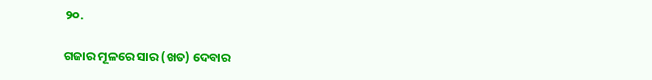୨୦.

ଗଜାର ମୂଳରେ ସାର (ଖତ) ଦେବାର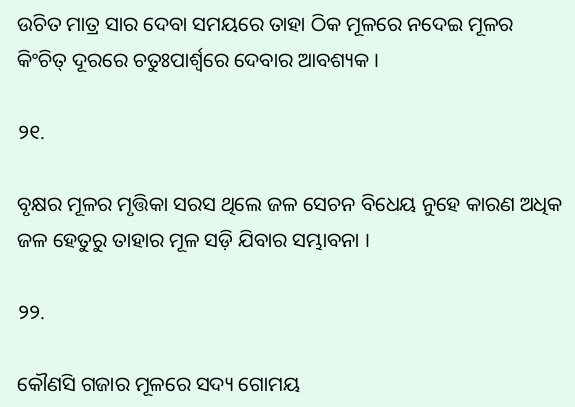ଉଚିତ ମାତ୍ର ସାର ଦେବା ସମୟରେ ତାହା ଠିକ ମୂଳରେ ନଦେଇ ମୂଳର କିଂଚିତ୍‍ ଦୂରରେ ଚତୁଃପାର୍ଶ୍ୱରେ ଦେବାର ଆବଶ୍ୟକ ।

୨୧.

ବୃକ୍ଷର ମୂଳର ମୃତ୍ତିକା ସରସ ଥିଲେ ଜଳ ସେଚନ ବିଧେୟ ନୁହେ କାରଣ ଅଧିକ ଜଳ ହେତୁରୁ ତାହାର ମୂଳ ସଡ଼ି ଯିବାର ସମ୍ଭାବନା ।

୨୨.

କୌଣସି ଗଜାର ମୂଳରେ ସଦ୍ୟ ଗୋମୟ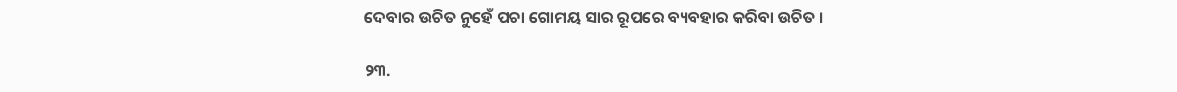ଦେବାର ଉଚିତ ନୁହେଁ ପଚା ଗୋମୟ ସାର ରୂପରେ ବ୍ୟବହାର କରିବା ଉଚିତ ।

୨୩.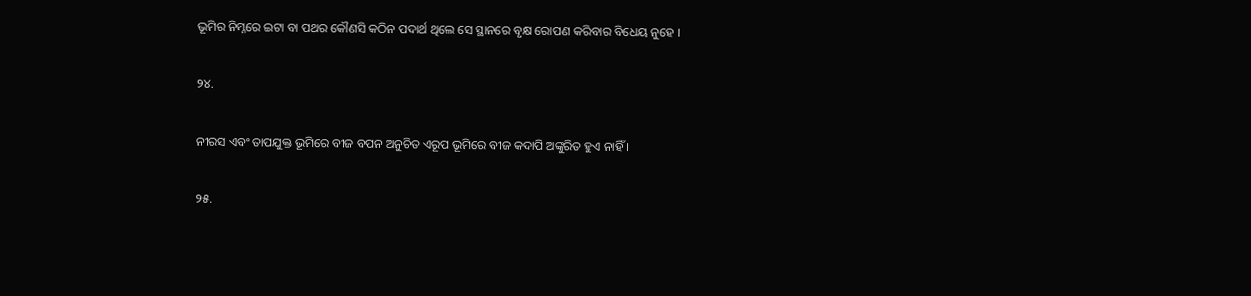ଭୂମିର ନିମ୍ନରେ ଇଟା ବା ପଥର କୌଣସି କଠିନ ପଦାର୍ଥ ଥିଲେ ସେ ସ୍ଥାନରେ ବୃକ୍ଷ ରୋପଣ କରିବାର ବିଧେୟ ନୁହେ ।

୨୪.

ନୀରସ ଏବଂ ତାପଯୁକ୍ତ ଭୂମିରେ ବୀଜ ବପନ ଅନୁଚିତ ଏରୂପ ଭୂମିରେ ବୀଜ କଦାପି ଅଙ୍କୁରିତ ହୁଏ ନାହିଁ ।

୨୫.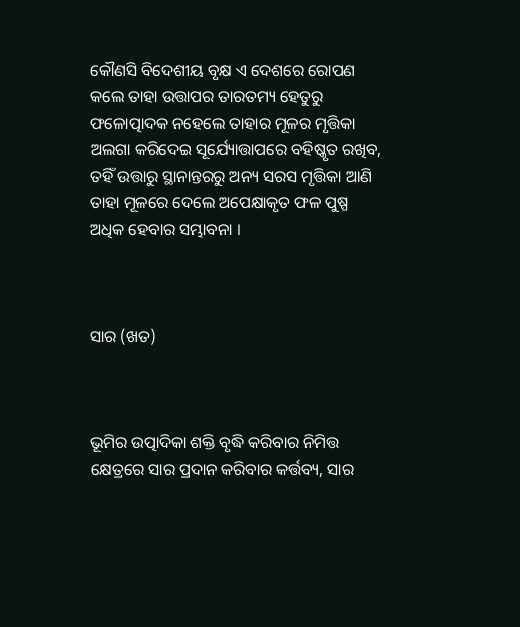କୌଣସି ବିଦେଶୀୟ ବୃକ୍ଷ ଏ ଦେଶରେ ରୋପଣ କଲେ ତାହା ଉତ୍ତାପର ତାରତମ୍ୟ ହେତୁରୁ ଫଳୋତ୍ପାଦକ ନହେଲେ ତାହାର ମୂଳର ମୃତ୍ତିକା ଅଲଗା କରିଦେଇ ସୂର୍ଯ୍ୟୋତ୍ତାପରେ ବହିଷ୍କୃତ ରଖିବ, ତହିଁ ଉତ୍ତାରୁ ସ୍ଥାନାନ୍ତରରୁ ଅନ୍ୟ ସରସ ମୃତ୍ତିକା ଆଣି ତାହା ମୂଳରେ ଦେଲେ ଅପେକ୍ଷାକୃତ ଫଳ ପୁଷ୍ପ ଅଧିକ ହେବାର ସମ୍ଭାବନା ।



ସାର (ଖତ)



ଭୂମିର ଉତ୍ପାଦିକା ଶକ୍ତି ବୃଦ୍ଧି କରିବାର ନିମିତ୍ତ କ୍ଷେତ୍ରରେ ସାର ପ୍ରଦାନ କରିବାର କର୍ତ୍ତବ୍ୟ, ସାର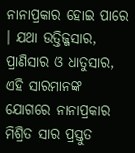ନାନାପ୍ରକାର ହୋଇ ପାରେ । ଯଥା ଉତ୍ତିଜ୍ଜସାର, ପ୍ରାଣିସାର ଓ ଧାତୁସାର, ଏହି ସାରମାନଙ୍କ ଯୋଗରେ ନାନାପ୍ରକାର ମିଶ୍ରିତ ସାର ପ୍ରସ୍ତୁତ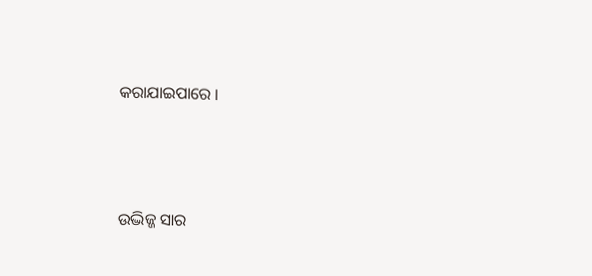କରାଯାଇପାରେ ।



ଉଦ୍ଭିଜ୍ଜ ସାର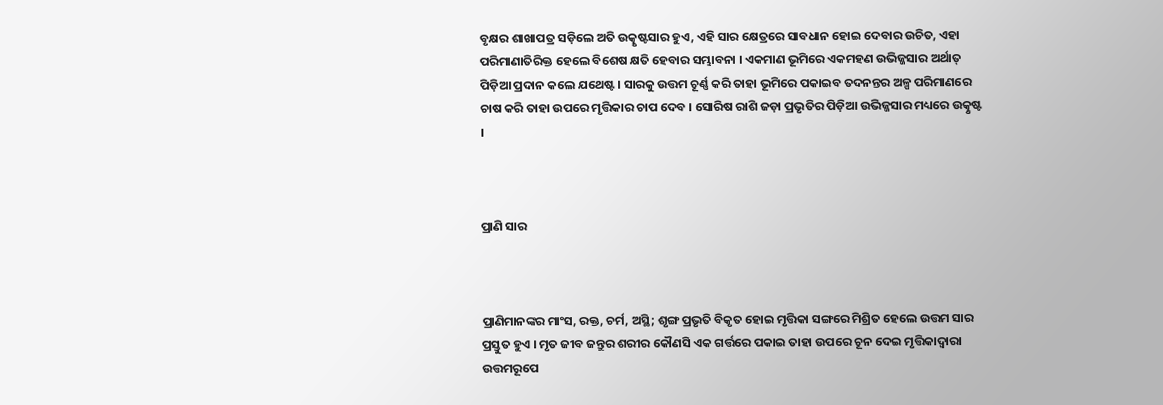ବୃକ୍ଷର ଶାଖାପତ୍ର ସଡ଼ିଲେ ଅତି ଉତ୍କୃଷ୍ଟସାର ହୁଏ, ଏହି ସାର କ୍ଷେତ୍ରରେ ସାବଧାନ ହୋଇ ଦେବାର ଉଚିତ, ଏହା ପରିମାଣାତିରିକ୍ତ ହେଲେ ବିଶେଷ କ୍ଷତି ହେବାର ସମ୍ଭାବନା । ଏକମାଣ ଭୂମିରେ ଏକମହଣ ଉଭିଜ୍ଜସାର ଅର୍ଥାତ୍‌ ପିଡ଼ିଆ ପ୍ରଦାନ କଲେ ଯଥେଷ୍ଟ । ସାରକୁ ଉତ୍ତମ ଚୂର୍ଣ୍ଣ କରି ତାହା ଭୂମିରେ ପକାଇବ ତଦନନ୍ତର ଅଳ୍ପ ପରିମାଣରେ ଚାଷ କରି ତାହା ଉପରେ ମୃତ୍ତିକାର ଚାପ ଦେବ । ସୋରିଷ ରାଶି ଜଡ଼ା ପ୍ରଭୃତିର ପିଡ଼ିଆ ଉଭିଜ୍ଜସାର ମଧ୍ୟରେ ଉତ୍କୃଷ୍ଟ ।



ପ୍ରାଣି ସାର



ପ୍ରାଣିମାନଙ୍କର ମାଂସ, ରକ୍ତ, ଚର୍ମ, ଅସ୍ଥି; ଶୃଙ୍ଗ ପ୍ରଭୃତି ବିକୃତ ହୋଇ ମୃତ୍ତିକା ସଙ୍ଗରେ ମିଶ୍ରିତ ହେଲେ ଉତ୍ତମ ସାର ପ୍ରସ୍ତୁତ ହୁଏ । ମୃତ ଜୀବ ଜନ୍ତୁର ଶରୀର କୌଣସି ଏକ ଗର୍ତ୍ତରେ ପକାଇ ତାହା ଉପରେ ଚୂନ ଦେଇ ମୃତ୍ତିକାଦ୍ୱାରା ଉତ୍ତମରୂପେ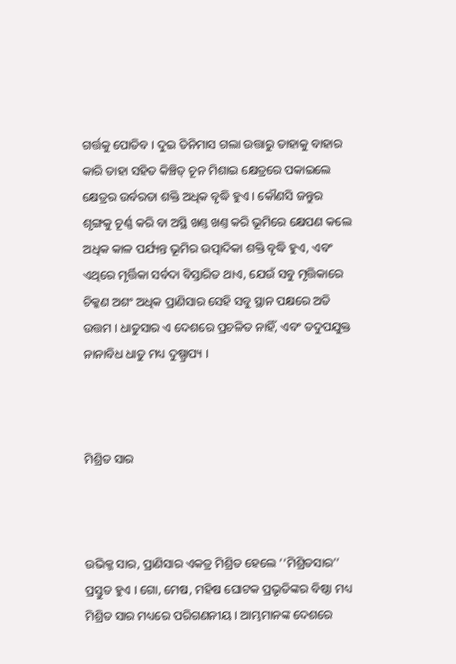ଗର୍ତ୍ତକୁ ପୋତିବ । ଦୁଇ ତିନିମାସ ଗଲା ଉତ୍ତାରୁ ତାହାକୁ ବାହାର କାରି ତାହା ସହିତ କିଞ୍ଚିତ୍ ଚୂନ ମିଶାଇ କ୍ଷେତ୍ରରେ ପକାଇଲେ କ୍ଷେତ୍ରର ଉର୍ବରତା ଶକ୍ତି ଅଧିକ ବୃଦ୍ଧି ହୁଏ । କୌଣସି ଜନ୍ତୁର ଶୃଙ୍ଗକୁ ଚୂର୍ଣ୍ଣ କରି ବା ଅସ୍ଥି ଖଣ୍ତ ଖଣ୍ତ କରି ଭୂମିରେ କ୍ଷେପଣ କଲେ ଅଧିକ କାଳ ପର୍ଯ୍ୟନ୍ତ ଭୂମିର ଉତ୍ପାଦିକା ଶକ୍ତି ବୃଦ୍ଧି ହୁଏ, ଏବଂ ଏଥିରେ ମୃର୍ତ୍ତିକା ସର୍ବଦା ବିସ୍ତାରିତ ଥାଏ, ଯେଉଁ ସବୁ ମୃତ୍ତିକାରେ ଚିକ୍କଣ ଅଶଂ ଅଧିକ ପ୍ରାଣିସାର ସେହି ସବୁ ସ୍ଥାନ ପକ୍ଷରେ ଅତି ଉତ୍ତମ । ଧାତୁସାର ଏ ଦେଶରେ ପ୍ରଚଳିତ ନାହିଁ, ଏବଂ ତଦୁପଯୁକ୍ତ ନାନାବିଧ ଧାତୁ ମଧ୍ୟ ଦୁଷ୍ପ୍ରାପ୍ୟ ।



ମିଶ୍ରିତ ସାର



ଉଭିକ୍ଜ ସାର, ପ୍ରାଣିସାର ଏକତ୍ର ମିଶ୍ରିତ ହେଲେ ‘‘ମିଶ୍ରିତସାର’’ ପ୍ରସ୍ତୁତ ହୁଏ । ଗୋ, ମେଷ, ମହିଷ ଘୋଟକ ପ୍ରଭୃତିଙ୍କର ବିଷ୍ଠା ମଧ୍ୟ ମିଶ୍ରିତ ସାର ମଧ୍ୟରେ ପରିଗଣନୀୟ । ଆମ୍ଭମାନଙ୍କ ଦେଶରେ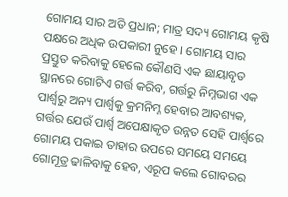ଗୋମୟ ସାର ଅତି ପ୍ରଧାନ; ମାତ୍ର ସଦ୍ୟ ଗୋମୟ କୃଷି ପକ୍ଷରେ ଅଧିକ ଉପକାରୀ ନୁହେ । ଗୋମୟ ସାର ପ୍ରସ୍ତୁତ କରିବାକୁ ହେଲେ କୌଣସି ଏକ ଛାୟାବୃତ ସ୍ଥାନରେ ଗୋଟିଏ ଗର୍ତ୍ତ କରିବ, ଗର୍ତ୍ତରୁ ନିମ୍ନଭାଗ ଏକ ପାର୍ଶ୍ୱରୁ ଅନ୍ୟ ପାର୍ଶ୍ୱକୁ କ୍ରମନିମ୍ନ ହେବାର ଆବଶ୍ୟକ, ଗର୍ତ୍ତର ଯେଉଁ ପାର୍ଶ୍ୱ ଅପେକ୍ଷାକୃତ ଉନ୍ନତ ସେହି ପାର୍ଶ୍ୱରେ ଗୋମୟ ପକାଇ ତାହାର ଉପରେ ସମୟେ ସମୟେ ଗୋମୂତ୍ର ଢାଳିବାକୁ ହେବ, ଏରୂପ କଲେ ଗୋବରର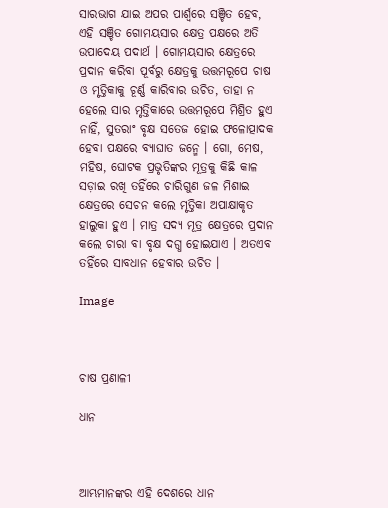ସାରଭାଗ ଯାଇ ଅପର ପାର୍ଶ୍ୱରେ ସଞ୍ଚିତ ହେବ, ଏହି ସଞ୍ଚିତ ଗୋମୟସାର କ୍ଷେତ୍ର ପକ୍ଷରେ ଅତି ଉପାଦେୟ ପଦାର୍ଥ । ଗୋମୟସାର କ୍ଷେତ୍ରରେ ପ୍ରଦାନ କରିବା ପୂର୍ବରୁ କ୍ଷେତ୍ରକୁ ଉତ୍ତମରୂପେ ଚାଷ ଓ ମୃତ୍ତିକାକୁ ଚୂର୍ଣ୍ଣ କାରିବାର ଉଚିତ, ତାହା ନ ହେଲେ ସାର ମୃତ୍ତିକାରେ ଉତ୍ତମରୂପେ ମିଶ୍ରିତ ହୁଏ ନାହିଁ, ସୁତରାଂ ବୃକ୍ଷ ସତେଜ ହୋଇ ଫଳୋତ୍ପାଦକ ହେବା ପକ୍ଷରେ ବ୍ୟାଘାତ ଜନ୍ମେ । ଗୋ, ମେଷ, ମହିଷ, ଘୋଟକ ପ୍ରଭୃତିଙ୍କର ମୂତ୍ରକୁ କିଛି କାଳ ସଡ଼ାଇ ରଖି ତହିଁରେ ଚାରିଗୁଣ ଜଳ ମିଶାଇ କ୍ଷେତ୍ରରେ ସେଚନ କଲେ ମୃତ୍ତିକା ଅପାକ୍ଷାକୃତ ହାଲୁକା ହୁଏ । ମାତ୍ର ସଦ୍ୟ ମୂତ୍ର କ୍ଷେତ୍ରରେ ପ୍ରଦାନ କଲେ ଚାରା ବା ବୃକ୍ଷ ଦଗ୍ଧ ହୋଇଯାଏ । ଅତଏବ ତହିଁରେ ସାବଧାନ ହେବାର ଉଚିତ ।

Image



ଚାଷ ପ୍ରଣାଳୀ

ଧାନ



ଆମ୍ଭମାନଙ୍କର ଏହି ଦେଶରେ ଧାନ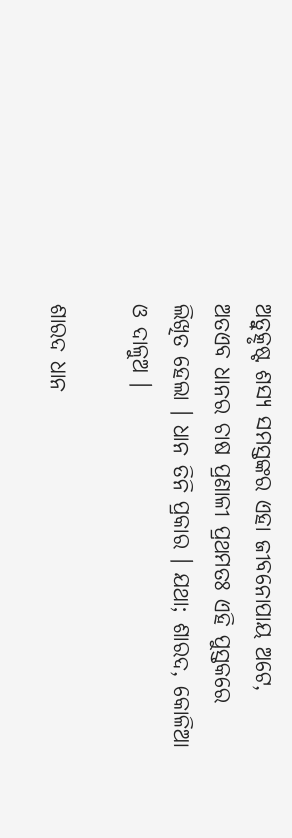ଅତ୍ୱୁତ୍କୃଷ୍ଟ ଶସ୍ୟ ସମସ୍ତଙ୍କର ଏହା ଜୀବନୋପାୟ ଅଟେ, ଅତଏବ ଧାନର ଚାଷ ପ୍ରଣାଳୀ ପ୍ରଥମତଃ ଏହି ପୁସ୍ତକରେ ଲିଖିତ ହେଲା । ଧାନ ତିନି ପ୍ରକାର । ଯଥା; ଶାରଦ, କୋଳିଆ ଓ ଦାଳୁଅ ।

ଶାରଦ ଧାନ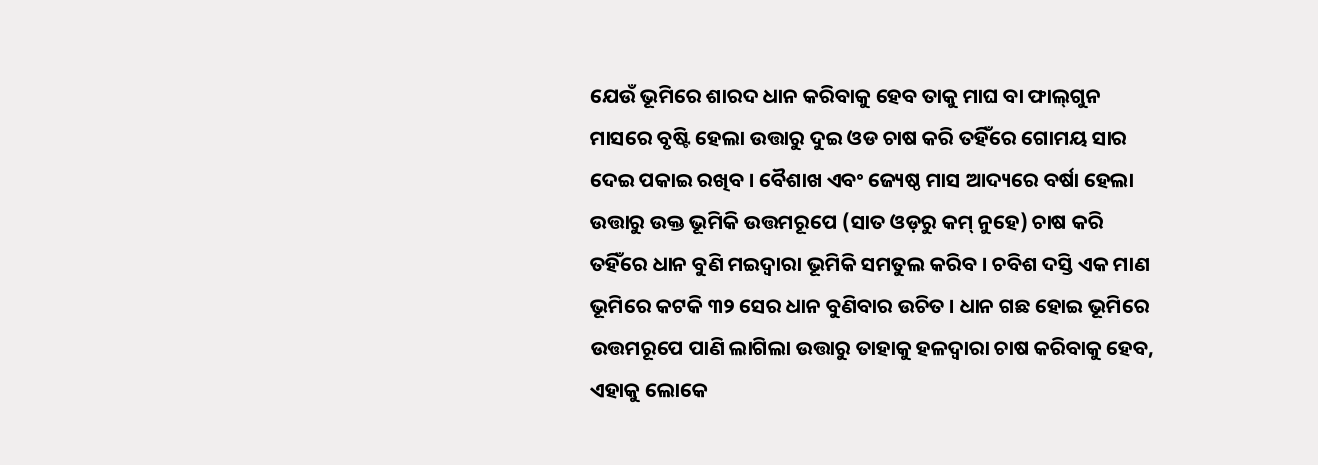ଯେଉଁ ଭୂମିରେ ଶାରଦ ଧାନ କରିବାକୁ ହେବ ତାକୁ ମାଘ ବା ଫାଲ୍‌ଗୁନ ମାସରେ ବୃଷ୍ଟି ହେଲା ଉତ୍ତାରୁ ଦୁଇ ଓଡ ଚାଷ କରି ତହିଁରେ ଗୋମୟ ସାର ଦେଇ ପକାଇ ରଖିବ । ବୈଶାଖ ଏବଂ ଜ୍ୟେଷ୍ଠ ମାସ ଆଦ୍ୟରେ ବର୍ଷା ହେଲା ଉତ୍ତାରୁ ଉକ୍ତ ଭୂମିକି ଉତ୍ତମରୂପେ (ସାତ ଓଡ଼ରୁ କମ୍‌ ନୁହେ) ଚାଷ କରି ତହିଁରେ ଧାନ ବୁଣି ମଇଦ୍ୱାରା ଭୂମିକି ସମତୁଲ କରିବ । ଚବିଶ ଦସ୍ତି ଏକ ମାଣ ଭୂମିରେ କଟକି ୩୨ ସେର ଧାନ ବୁଣିବାର ଉଚିତ । ଧାନ ଗଛ ହୋଇ ଭୂମିରେ ଉତ୍ତମରୂପେ ପାଣି ଲାଗିଲା ଉତ୍ତାରୁ ତାହାକୁ ହଳଦ୍ୱାରା ଚାଷ କରିବାକୁ ହେବ, ଏହାକୁ ଲୋକେ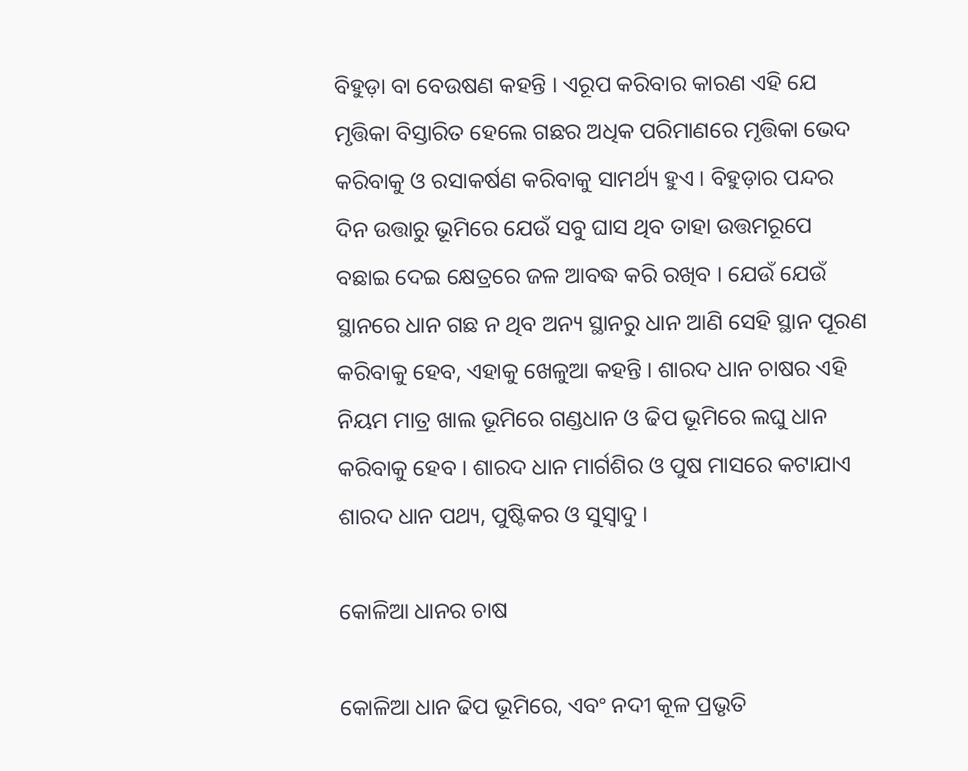ବିହୁଡ଼ା ବା ବେଉଷଣ କହନ୍ତି । ଏରୂପ କରିବାର କାରଣ ଏହି ଯେ ମୃତ୍ତିକା ବିସ୍ତାରିତ ହେଲେ ଗଛର ଅଧିକ ପରିମାଣରେ ମୃତ୍ତିକା ଭେଦ କରିବାକୁ ଓ ରସାକର୍ଷଣ କରିବାକୁ ସାମର୍ଥ୍ୟ ହୁଏ । ବିହୁଡ଼ାର ପନ୍ଦର ଦିନ ଉତ୍ତାରୁ ଭୂମିରେ ଯେଉଁ ସବୁ ଘାସ ଥିବ ତାହା ଉତ୍ତମରୂପେ ବଛାଇ ଦେଇ କ୍ଷେତ୍ରରେ ଜଳ ଆବଦ୍ଧ କରି ରଖିବ । ଯେଉଁ ଯେଉଁ ସ୍ଥାନରେ ଧାନ ଗଛ ନ ଥିବ ଅନ୍ୟ ସ୍ଥାନରୁ ଧାନ ଆଣି ସେହି ସ୍ଥାନ ପୂରଣ କରିବାକୁ ହେବ, ଏହାକୁ ଖେଳୁଆ କହନ୍ତି । ଶାରଦ ଧାନ ଚାଷର ଏହି ନିୟମ ମାତ୍ର ଖାଲ ଭୂମିରେ ଗଣ୍ଡଧାନ ଓ ଢିପ ଭୂମିରେ ଲଘୁ ଧାନ କରିବାକୁ ହେବ । ଶାରଦ ଧାନ ମାର୍ଗଶିର ଓ ପୁଷ ମାସରେ କଟାଯାଏ ଶାରଦ ଧାନ ପଥ୍ୟ, ପୁଷ୍ଟିକର ଓ ସୁସ୍ୱାଦୁ ।

କୋଳିଆ ଧାନର ଚାଷ

କୋଳିଆ ଧାନ ଢିପ ଭୂମିରେ, ଏବଂ ନଦୀ କୂଳ ପ୍ରଭୃତି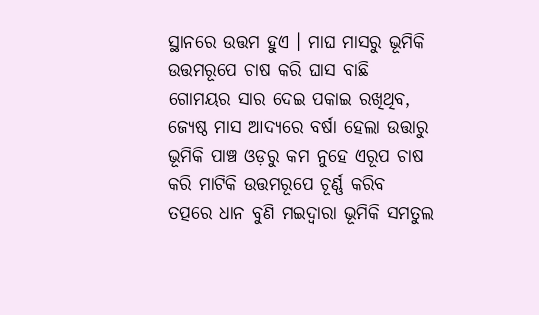ସ୍ଥାନରେ ଉତ୍ତମ ହୁଏ । ମାଘ ମାସରୁ ଭୂମିକି ଉତ୍ତମରୂପେ ଚାଷ କରି ଘାସ ବାଛି ଗୋମୟର ସାର ଦେଇ ପକାଇ ରଖିଥିବ, ଜ୍ୟେଷ୍ଠ ମାସ ଆଦ୍ୟରେ ବର୍ଷା ହେଲା ଉତ୍ତାରୁ ଭୂମିକି ପାଞ୍ଚ ଓଡ଼ରୁ କମ ନୁହେ ଏରୂପ ଚାଷ କରି ମାଟିକି ଉତ୍ତମରୂପେ ଚୂର୍ଣ୍ଣ କରିବ ତତ୍ପରେ ଧାନ ବୁଣି ମଇଦ୍ୱାରା ଭୂମିକି ସମତୁଲ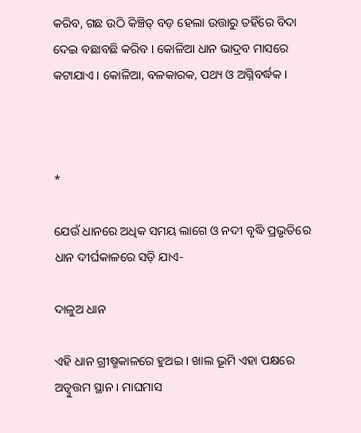କରିବ, ଗଛ ଉଠି କିଞ୍ଚିତ୍‍ ବଡ଼ ହେଲା ଉତ୍ତାରୁ ତହିଁରେ ବିଦା ଦେଇ ବଛାବଛି କରିବ । କୋଳିଆ ଧାନ ଭାଦ୍ରବ ମାସରେ କଟାଯାଏ । କୋଳିଆ, ବଳକାରକ, ପଥ୍ୟ ଓ ଅଗ୍ନିବର୍ଦ୍ଧକ ।



*

ଯେଉଁ ଧାନରେ ଅଧିକ ସମୟ ଲାଗେ ଓ ନଦୀ ବୃଦ୍ଧି ପ୍ରଭୃତିରେ ଧାନ ଦୀର୍ଘକାଳରେ ସଡ଼ି ଯାଏ-

ଦାଳୁଅ ଧାନ

ଏହି ଧାନ ଗ୍ରୀଷ୍ମକାଳରେ ହୁଅଇ । ଖାଲ ଭୂମି ଏହା ପକ୍ଷରେ ଅତ୍ୱୁତ୍ତମ ସ୍ଥାନ । ମାଘମାସ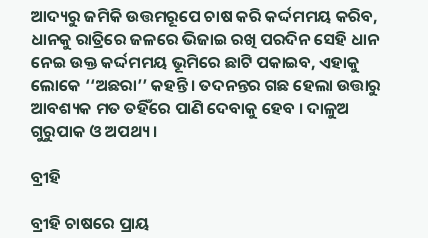ଆଦ୍ୟରୁ ଜମିକି ଉତ୍ତମରୂପେ ଚାଷ କରି କର୍ଦ୍ଦମମୟ କରିବ, ଧାନକୁ ରାତ୍ରିରେ ଜଳରେ ଭିଜାଇ ରଖି ପରଦିନ ସେହି ଧାନ ନେଇ ଉକ୍ତ କର୍ଦ୍ଦମମୟ ଭୂମିରେ ଛାଟି ପକାଇବ, ଏହାକୁ ଲୋକେ ‘‘ଅଛରା’’ କହନ୍ତି । ତଦନନ୍ତର ଗଛ ହେଲା ଉତ୍ତାରୁ ଆବଶ୍ୟକ ମତ ତହିଁରେ ପାଣି ଦେବାକୁ ହେବ । ଦାଳୁଅ ଗୁରୁପାକ ଓ ଅପଥ୍ୟ ।

ବ୍ରୀହି

ବ୍ରୀହି ଚାଷରେ ପ୍ରାୟ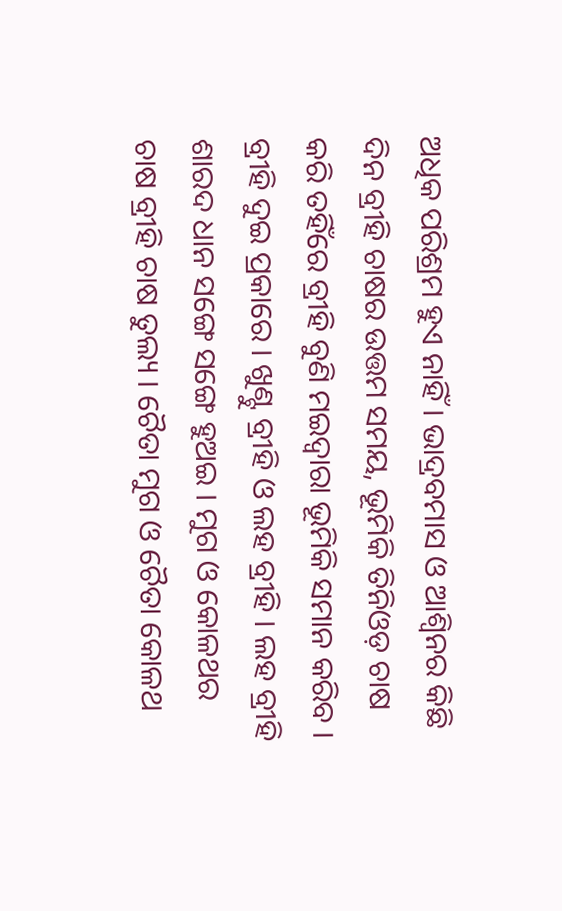ଅଧିକ ପରିଶ୍ରମ ହୁଏ ନାହିଁ । ଭାଦ୍ରବମାସ ଓ ଆଶ୍ୱିନର କିଛି ଦିନ ବ୍ରୀହି ଚାଷର ଉତ୍ତମ ସମୟ, ଭୂମିକି ତିନିଓଡ଼ ଚାଷ କରି ତହିଁରେ ବ୍ରୀହି ବୁଣି ମଇଦ୍ୱାରା ଭୂମିକି ସମାନ କରିବ । ବ୍ରୀହି ଦୁଇ ପ୍ରକାରେ । ଖୁଣ୍ଟୁ ବ୍ରୀହି ଓ ଲହ ବ୍ରୀହି । ଲହ ବ୍ରୀହି ଶାରଦ ଧାନ ସଙ୍ଗେ ସଙ୍ଗେ ହୁଅଇ । ମୁଗ ଓ କୋଳଥର ଚାଷ ବ୍ରୀହି ଚାଷ ତୁଲ୍ୟ । ଚୈତା ମୁଗ ଓ ଚୈତା କୋଳଥ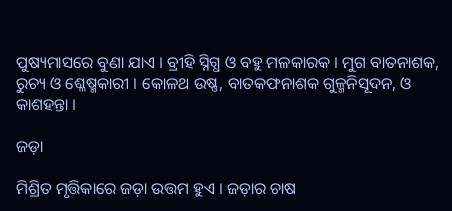ପୁଷ୍ୟମାସରେ ବୁଣା ଯାଏ । ବ୍ରୀହି ସ୍ନିଗ୍ଧ ଓ ବହୁ ମଳକାରକ । ମୁଗ ବାତନାଶକ, ରୁଚ୍ୟ ଓ ଶ୍ଳେଷ୍ମକାରୀ । କୋଳଥ ଉଷ୍ଣ, ବାତକଫନାଶକ ଗୁଳ୍ମନିସୂଦନ, ଓ କାଶହନ୍ତା ।

ଜଡ଼ା

ମିଶ୍ରିତ ମୃତ୍ତିକାରେ ଜଡ଼ା ଉତ୍ତମ ହୁଏ । ଜଡ଼ାର ଚାଷ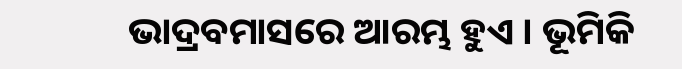ଭାଦ୍ରବମାସରେ ଆରମ୍ଭ ହୁଏ । ଭୂମିକି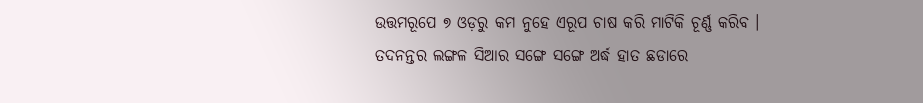ଉତ୍ତମରୂପେ ୭ ଓଡ଼ରୁ କମ ନୁହେ ଏରୂପ ଚାଷ କରି ମାଟିକି ଚୂର୍ଣ୍ଣ କରିବ । ତଦନନ୍ତର ଲଙ୍ଗଳ ସିଆର ସଙ୍ଗେ ସଙ୍ଗେ ଅର୍ଦ୍ଧ ହାତ ଛଡାରେ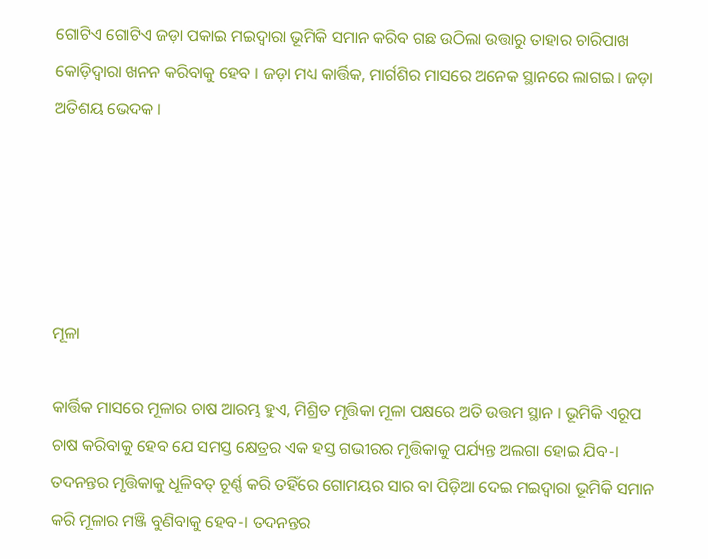ଗୋଟିଏ ଗୋଟିଏ ଜଡ଼ା ପକାଇ ମଇଦ୍ୱାରା ଭୂମିକି ସମାନ କରିବ ଗଛ ଉଠିଲା ଉତ୍ତାରୁ ତାହାର ଚାରିପାଖ କୋଡ଼ିଦ୍ୱାରା ଖନନ କରିବାକୁ ହେବ । ଜଡ଼ା ମଧ୍ୟ କାର୍ତ୍ତିକ, ମାର୍ଗଶିର ମାସରେ ଅନେକ ସ୍ଥାନରେ ଲାଗଇ । ଜଡ଼ା ଅତିଶୟ ଭେଦକ ।





ମୂଳା

କାର୍ତ୍ତିକ ମାସରେ ମୂଳାର ଚାଷ ଆରମ୍ଭ ହୁଏ, ମିଶ୍ରିତ ମୃତ୍ତିକା ମୂଳା ପକ୍ଷରେ ଅତି ଉତ୍ତମ ସ୍ଥାନ । ଭୂମିକି ଏରୂପ ଚାଷ କରିବାକୁ ହେବ ଯେ ସମସ୍ତ କ୍ଷେତ୍ରର ଏକ ହସ୍ତ ଗଭୀରର ମୃତ୍ତିକାକୁ ପର୍ଯ୍ୟନ୍ତ ଅଲଗା ହୋଇ ଯିବ-। ତଦନନ୍ତର ମୃତ୍ତିକାକୁ ଧୂଳିବତ୍ ଚୂର୍ଣ୍ଣ କରି ତହିଁରେ ଗୋମୟର ସାର ବା ପିଡ଼ିଆ ଦେଇ ମଇଦ୍ୱାରା ଭୂମିକି ସମାନ କରି ମୂଳାର ମଞ୍ଜି ବୁଣିବାକୁ ହେବ-। ତଦନନ୍ତର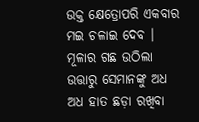ଉକ୍ତ କ୍ଷେତ୍ରୋପରି ଏକବାର ମଇ ଚଳାଇ ଦେବ । ମୂଳାର ଗଛ ଉଠିଲା ଉତ୍ତାରୁ ସେମାନଙ୍କୁ ଅଧ ଅଧ ହାତ ଛଡ଼ା ରଖିବା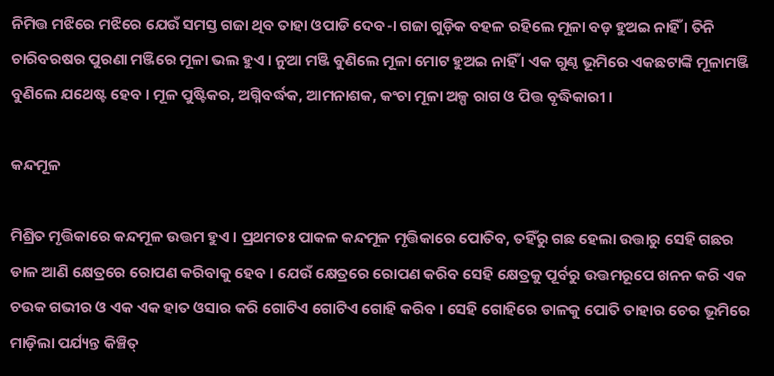ନିମିତ୍ତ ମଝିରେ ମଝିରେ ଯେଉଁ ସମସ୍ତ ଗଜା ଥିବ ତାହା ଓପାଡି ଦେବ-। ଗଜା ଗୁଡ଼ିକ ବହଳ ରହିଲେ ମୂଳା ବଡ଼ ହୁଅଇ ନାହିଁ । ତିନି ଚାରିବରଷର ପୁରଣା ମଞ୍ଜିରେ ମୂଳା ଭଲ ହୁଏ । ନୁଆ ମଞ୍ଜି ବୁଣିଲେ ମୂଳା ମୋଟ ହୁଅଇ ନାହିଁ । ଏକ ଗୁଣ୍ଠ ଭୂମିରେ ଏକଛଟାଙ୍କି ମୂଳାମଞ୍ଜି ବୁଣିଲେ ଯଥେଷ୍ଟ ହେବ । ମୂଳ ପୁଷ୍ଟିକର, ଅଗ୍ନିବର୍ଦ୍ଧକ, ଆମନାଶକ, କଂଚା ମୂଳା ଅଳ୍ପ ରାଗ ଓ ପିତ୍ତ ବୃଦ୍ଧିକାରୀ ।

କନ୍ଦମୂଳ

ମିଶ୍ରିତ ମୃତ୍ତିକାରେ କନ୍ଦମୂଳ ଉତ୍ତମ ହୁଏ । ପ୍ରଥମତଃ ପାକଳ କନ୍ଦମୂଳ ମୃତ୍ତିକାରେ ପୋତିବ, ତହିଁରୁ ଗଛ ହେଲା ଉତ୍ତାରୁ ସେହି ଗଛର ଡାଳ ଆଣି କ୍ଷେତ୍ରରେ ରୋପଣ କରିବାକୁ ହେବ । ଯେଉଁ କ୍ଷେତ୍ରରେ ରୋପଣ କରିବ ସେହି କ୍ଷେତ୍ରକୁ ପୂର୍ବରୁ ଉତ୍ତମରୂପେ ଖନନ କରି ଏକ ଚଉକ ଗଭୀର ଓ ଏକ ଏକ ହାତ ଓସାର କରି ଗୋଟିଏ ଗୋଟିଏ ଗୋହି କରିବ । ସେହି ଗୋହିରେ ଡାଳକୁ ପୋତି ତାହାର ଚେର ଭୂମିରେ ମାଡ଼ିଲା ପର୍ଯ୍ୟନ୍ତ କିଞ୍ଚିତ୍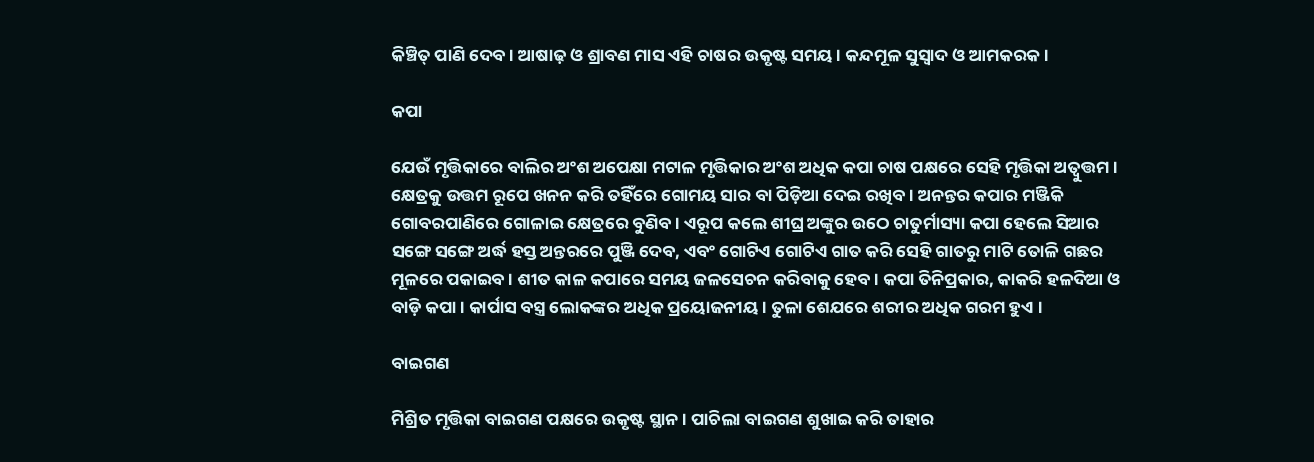କିଞ୍ଚିତ୍ ପାଣି ଦେବ । ଆଷାଢ଼ ଓ ଶ୍ରାବଣ ମାସ ଏହି ଚାଷର ଉକୃଷ୍ଟ ସମୟ । କନ୍ଦମୂଳ ସୁସ୍ୱାଦ ଓ ଆମକରକ ।

କପା

ଯେଉଁ ମୃତ୍ତିକାରେ ବାଲିର ଅଂଶ ଅପେକ୍ଷା ମଟାଳ ମୃତ୍ତିକାର ଅଂଶ ଅଧିକ କପା ଚାଷ ପକ୍ଷରେ ସେହି ମୃତ୍ତିକା ଅତ୍ୱୁତ୍ତମ । କ୍ଷେତ୍ରକୁ ଉତ୍ତମ ରୂପେ ଖନନ କରି ତହିଁରେ ଗୋମୟ ସାର ବା ପିଡ଼ିଆ ଦେଇ ରଖିବ । ଅନନ୍ତର କପାର ମଞ୍ଜିକି ଗୋବରପାଣିରେ ଗୋଳାଇ କ୍ଷେତ୍ରରେ ବୁଣିବ । ଏରୂପ କଲେ ଶୀଘ୍ର ଅଙ୍କୁର ଉଠେ ଚାତୁର୍ମାସ୍ୟା କପା ହେଲେ ସିଆର ସଙ୍ଗେ ସଙ୍ଗେ ଅର୍ଦ୍ଧ ହସ୍ତ ଅନ୍ତରରେ ପୁଞ୍ଜି ଦେବ, ଏବଂ ଗୋଟିଏ ଗୋଟିଏ ଗାତ କରି ସେହି ଗାତରୁ ମାଟି ତୋଳି ଗଛର ମୂଳରେ ପକାଇବ । ଶୀତ କାଳ କପାରେ ସମୟ ଜଳସେଚନ କରିବାକୁ ହେବ । କପା ତିନିପ୍ରକାର, କାକରି ହଳଦିଆ ଓ ବାଡ଼ି କପା । କାର୍ପାସ ବସ୍ତ୍ର ଲୋକଙ୍କର ଅଧିକ ପ୍ରୟୋଜନୀୟ । ତୁଳା ଶେଯରେ ଶରୀର ଅଧିକ ଗରମ ହୁଏ ।

ବାଇଗଣ

ମିଶ୍ରିତ ମୃତ୍ତିକା ବାଇଗଣ ପକ୍ଷରେ ଉକୃଷ୍ଟ ସ୍ଥାନ । ପାଚିଲା ବାଇଗଣ ଶୁଖାଇ କରି ତାହାର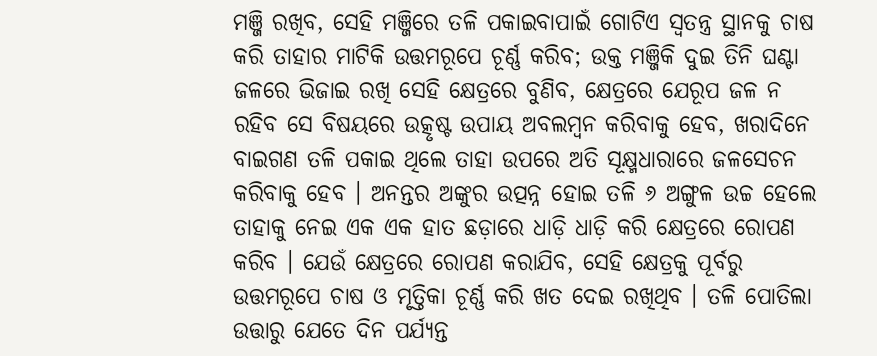ମଞ୍ଜି ରଖିବ, ସେହି ମଞ୍ଜିରେ ତଳି ପକାଇବାପାଇଁ ଗୋଟିଏ ସ୍ୱତନ୍ତ୍ର ସ୍ଥାନକୁ ଚାଷ କରି ତାହାର ମାଟିକି ଉତ୍ତମରୂପେ ଚୂର୍ଣ୍ଣ କରିବ; ଉକ୍ତ ମଞ୍ଜିକି ଦୁଇ ତିନି ଘଣ୍ଟା ଜଳରେ ଭିଜାଇ ରଖି ସେହି କ୍ଷେତ୍ରରେ ବୁଣିବ, କ୍ଷେତ୍ରରେ ଯେରୂପ ଜଳ ନ ରହିବ ସେ ବିଷୟରେ ଉତ୍କୃଷ୍ଟ ଉପାୟ ଅବଲମ୍ବନ କରିବାକୁ ହେବ, ଖରାଦିନେ ବାଇଗଣ ତଳି ପକାଇ ଥିଲେ ତାହା ଉପରେ ଅତି ସୂକ୍ଷ୍ମଧାରାରେ ଜଳସେଚନ କରିବାକୁ ହେବ । ଅନନ୍ତର ଅଙ୍କୁର ଉତ୍ପନ୍ନ ହୋଇ ତଳି ୬ ଅଙ୍ଗୁଳ ଉଚ୍ଚ ହେଲେ ତାହାକୁ ନେଇ ଏକ ଏକ ହାତ ଛଡ଼ାରେ ଧାଡ଼ି ଧାଡ଼ି କରି କ୍ଷେତ୍ରରେ ରୋପଣ କରିବ । ଯେଉଁ କ୍ଷେତ୍ରରେ ରୋପଣ କରାଯିବ, ସେହି କ୍ଷେତ୍ରକୁ ପୂର୍ବରୁ ଉତ୍ତମରୂପେ ଚାଷ ଓ ମୃତ୍ତିକା ଚୂର୍ଣ୍ଣ କରି ଖତ ଦେଇ ରଖିଥିବ । ତଳି ପୋତିଲା ଉତ୍ତାରୁ ଯେତେ ଦିନ ପର୍ଯ୍ୟନ୍ତ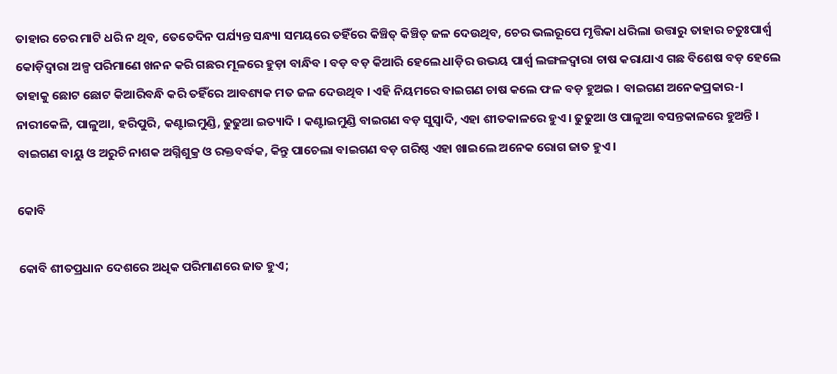ତାହାର ଚେର ମାଟି ଧରି ନ ଥିବ, ତେତେଦିନ ପର୍ଯ୍ୟନ୍ତ ସନ୍ଧ୍ୟା ସମୟରେ ତହିଁରେ କିଞ୍ଚିତ୍ କିଞ୍ଚିତ୍ ଜଳ ଦେଉଥିବ, ଚେର ଭଲରୂପେ ମୃତ୍ତିକା ଧରିଲା ଉତ୍ତାରୁ ତାହାର ଚତୁଃପାର୍ଶ୍ୱ କୋଡ଼ିଦ୍ୱାରା ଅଳ୍ପ ପରିମାଣେ ଖନନ କରି ଗଛର ମୂଳରେ ହୁଡ଼ା ବାନ୍ଧିବ । ବଡ଼ ବଡ଼ କିଆରି ହେଲେ ଧାଡ଼ିର ଉଭୟ ପାର୍ଶ୍ୱ ଲଙ୍ଗଳଦ୍ୱାରା ଚାଷ କରାଯାଏ ଗଛ ବିଶେଷ ବଡ଼ ହେଲେ ତାହାକୁ ଛୋଟ ଛୋଟ କିଆରିବନ୍ଧି କରି ତହିଁରେ ଆବଶ୍ୟକ ମତ ଜଳ ଦେଉଥିବ । ଏହି ନିୟମରେ ବାଇଗଣ ଚାଷ କଲେ ଫଳ ବଡ଼ ହୁଅଇ । ବାଇଗଣ ଅନେକପ୍ରକାର-। ନାରୀକେଳି, ପାଳୁଆ, ହରିପୁରି, କଣ୍ଟାଇମୁଣ୍ଡି, ଢୁଢୁଆ ଇତ୍ୟାଦି । କଣ୍ଟାଇମୁଣ୍ଡି ବାଇଗଣ ବଡ଼ ସୁସ୍ୱାଦି, ଏହା ଶୀତକାଳରେ ହୁଏ । ଢୁଢୁଆ ଓ ପାଳୁଆ ବସନ୍ତକାଳରେ ହୁଅନ୍ତି । ବାଇଗଣ ବାୟୁ ଓ ଅରୁଚି ନାଶକ ଅଗ୍ନିଶୁକ୍ର ଓ ରକ୍ତବର୍ଦ୍ଧକ, କିନ୍ତୁ ପାଚେଲା ବାଇଗଣ ବଡ଼ ଗରିଷ୍ଠ ଏହା ଖାଇଲେ ଅନେକ ରୋଗ ଜାତ ହୁଏ ।

କୋବି

କୋବି ଶୀତପ୍ରଧାନ ଦେଶରେ ଅଧିକ ପରିମାଣରେ ଜାତ ହୁଏ;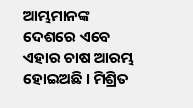ଆମ୍ଭମାନଙ୍କ ଦେଶରେ ଏବେ ଏହାର ଚାଷ ଆରମ୍ଭ ହୋଇଅଛି । ମିଶ୍ରିତ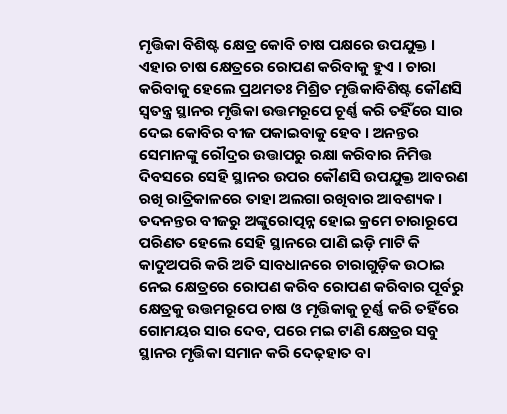ମୃତ୍ତିକା ବିଶିଷ୍ଟ କ୍ଷେତ୍ର କୋବି ଚାଷ ପକ୍ଷରେ ଉପଯୁକ୍ତ । ଏହାର ଚାଷ କ୍ଷେତ୍ରରେ ରୋପଣ କରିବାକୁ ହୁଏ । ଚାରା କରିବାକୁ ହେଲେ ପ୍ରଥମତଃ ମିଶ୍ରିତ ମୃତ୍ତିକାବିଶିଷ୍ଟ କୌଣସି ସ୍ୱତନ୍ତ୍ର ସ୍ଥାନର ମୃତ୍ତିକା ଉତ୍ତମରୂପେ ଚୂର୍ଣ୍ଣ କରି ତହିଁରେ ସାର ଦେଇ କୋବିର ବୀଜ ପକାଇବାକୁ ହେବ । ଅନନ୍ତର ସେମାନଙ୍କୁ ରୌଦ୍ରର ଉତ୍ତାପରୁ ରକ୍ଷା କରିବାର ନିମିତ୍ତ ଦିବସରେ ସେହି ସ୍ଥାନର ଉପର କୌଣସି ଉପଯୁକ୍ତ ଆବରଣ ରଖି ରାତ୍ରିକାଳରେ ତାହା ଅଲଗା ରଖିବାର ଆବଶ୍ୟକ । ତଦନନ୍ତର ବୀଜରୁ ଅଙ୍କୁରୋତ୍ପନ୍ନ ହୋଇ କ୍ରମେ ଚାରାରୂପେ ପରିଣତ ହେଲେ ସେହି ସ୍ଥାନରେ ପାଣି ଇଡ଼ି ମାଟି କି କାଦୁଅପରି କରି ଅତି ସାବଧାନରେ ଚାରାଗୁଡ଼ିକ ଉଠାଇ ନେଇ କ୍ଷେତ୍ରରେ ରୋପଣ କରିବ ରୋପଣ କରିବାର ପୂର୍ବରୁ କ୍ଷେତ୍ରକୁ ଉତ୍ତମରୂପେ ଚାଷ ଓ ମୃତ୍ତିକାକୁ ଚୂର୍ଣ୍ଣ କରି ତହିଁରେ ଗୋମୟର ସାର ଦେବ, ପରେ ମଇ ଟାଣି କ୍ଷେତ୍ରର ସବୁ ସ୍ଥାନର ମୃତ୍ତିକା ସମାନ କରି ଦେଢ଼ହାତ ବା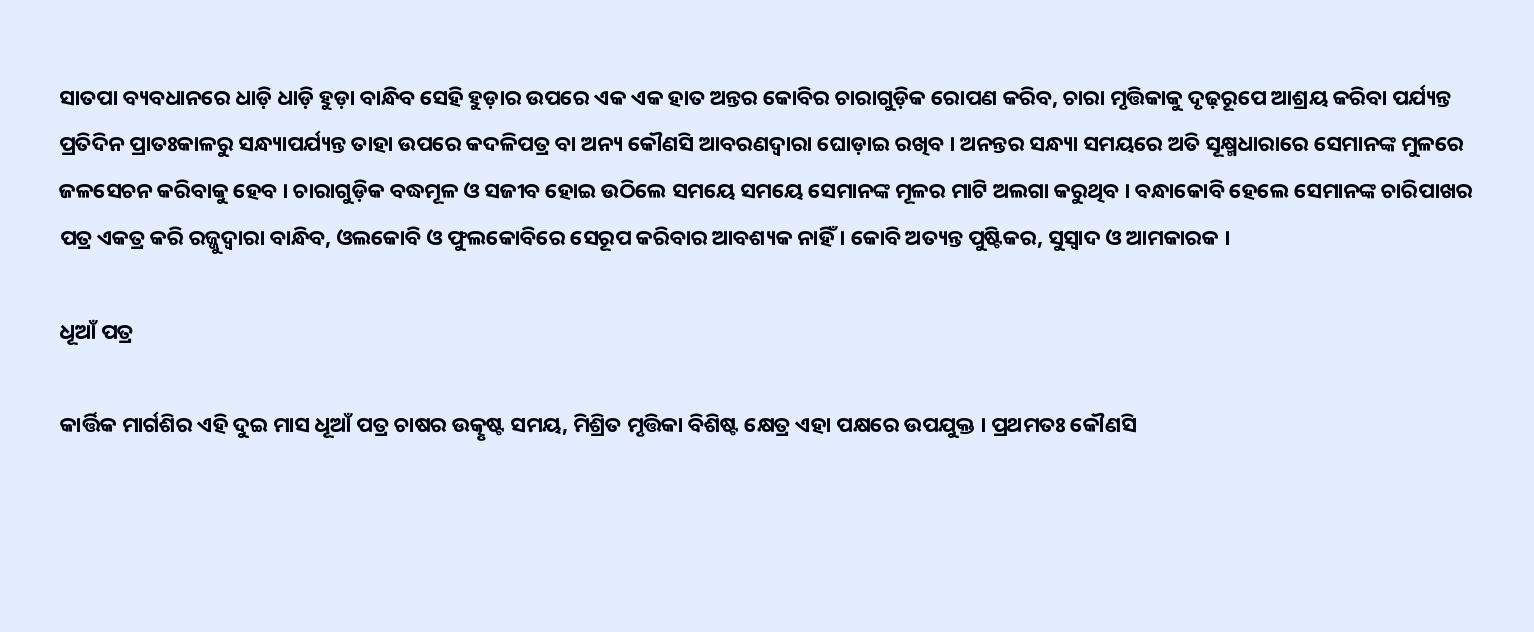ସାତପା ବ୍ୟବଧାନରେ ଧାଡ଼ି ଧାଡ଼ି ହୁଡ଼ା ବାନ୍ଧିବ ସେହି ହୁଡ଼ାର ଉପରେ ଏକ ଏକ ହାତ ଅନ୍ତର କୋବିର ଚାରାଗୁଡ଼ିକ ରୋପଣ କରିବ, ଚାରା ମୃତ୍ତିକାକୁ ଦୃଢ଼ରୂପେ ଆଶ୍ରୟ କରିବା ପର୍ଯ୍ୟନ୍ତ ପ୍ରତିଦିନ ପ୍ରାତଃକାଳରୁ ସନ୍ଧ୍ୟାପର୍ଯ୍ୟନ୍ତ ତାହା ଉପରେ କଦଳିପତ୍ର ବା ଅନ୍ୟ କୌଣସି ଆବରଣଦ୍ୱାରା ଘୋଡ଼ାଇ ରଖିବ । ଅନନ୍ତର ସନ୍ଧ୍ୟା ସମୟରେ ଅତି ସୂକ୍ଷ୍ମଧାରାରେ ସେମାନଙ୍କ ମୁଳରେ ଜଳସେଚନ କରିବାକୁ ହେବ । ଚାରାଗୁଡ଼ିକ ବଦ୍ଧମୂଳ ଓ ସଜୀବ ହୋଇ ଉଠିଲେ ସମୟେ ସମୟେ ସେମାନଙ୍କ ମୂଳର ମାଟି ଅଲଗା କରୁଥିବ । ବନ୍ଧାକୋବି ହେଲେ ସେମାନଙ୍କ ଚାରିପାଖର ପତ୍ର ଏକତ୍ର କରି ରଜ୍ଜୁଦ୍ୱାରା ବାନ୍ଧିବ, ଓଲକୋବି ଓ ଫୁଲକୋବିରେ ସେରୂପ କରିବାର ଆବଶ୍ୟକ ନାହିଁ । କୋବି ଅତ୍ୟନ୍ତ ପୁଷ୍ଟିକର, ସୁସ୍ୱାଦ ଓ ଆମକାରକ ।

ଧୂଆଁ ପତ୍ର

କାର୍ତ୍ତିକ ମାର୍ଗଶିର ଏହି ଦୁଇ ମାସ ଧୂଆଁ ପତ୍ର ଚାଷର ଉତ୍କୃଷ୍ଟ ସମୟ, ମିଶ୍ରିତ ମୃତ୍ତିକା ବିଶିଷ୍ଟ କ୍ଷେତ୍ର ଏହା ପକ୍ଷରେ ଉପଯୁକ୍ତ । ପ୍ରଥମତଃ କୌଣସି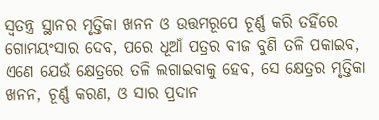ସ୍ୱତନ୍ତ୍ର ସ୍ଥାନର ମୃତ୍ତିକା ଖନନ ଓ ଉତ୍ତମରୂପେ ଚୂର୍ଣ୍ଣ କରି ତହିଁରେ ଗୋମୟଂସାର ଦେବ, ପରେ ଧୂଆଁ ପତ୍ରର ବୀଜ ବୁଣି ତଳି ପକାଇବ, ଏଣେ ଯେଉଁ କ୍ଷେତ୍ରରେ ତଳି ଲଗାଇବାକୁ ହେବ, ସେ କ୍ଷେତ୍ରର ମୃତ୍ତିକା ଖନନ, ଚୂର୍ଣ୍ଣ କରଣ, ଓ ସାର ପ୍ରଦାନ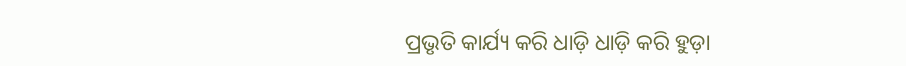ପ୍ରଭୃତି କାର୍ଯ୍ୟ କରି ଧାଡ଼ି ଧାଡ଼ି କରି ହୁଡ଼ା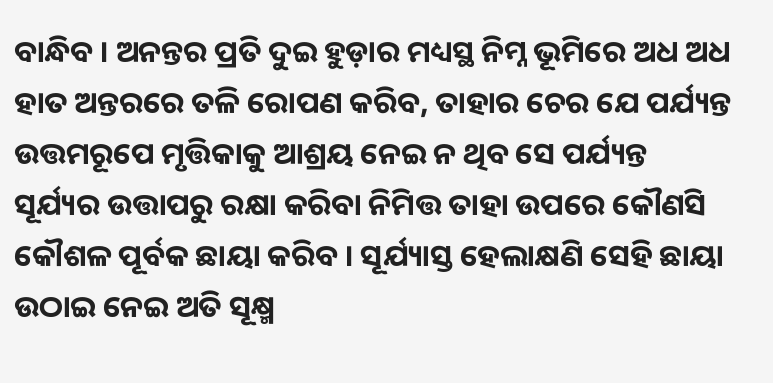ବାନ୍ଧିବ । ଅନନ୍ତର ପ୍ରତି ଦୁଇ ହୁଡ଼ାର ମଧ୍ୟସ୍ଥ ନିମ୍ନ ଭୂମିରେ ଅଧ ଅଧ ହାତ ଅନ୍ତରରେ ତଳି ରୋପଣ କରିବ, ତାହାର ଚେର ଯେ ପର୍ଯ୍ୟନ୍ତ ଉତ୍ତମରୂପେ ମୃତ୍ତିକାକୁ ଆଶ୍ରୟ ନେଇ ନ ଥିବ ସେ ପର୍ଯ୍ୟନ୍ତ ସୂର୍ଯ୍ୟର ଉତ୍ତାପରୁ ରକ୍ଷା କରିବା ନିମିତ୍ତ ତାହା ଉପରେ କୌଣସି କୌଶଳ ପୂର୍ବକ ଛାୟା କରିବ । ସୂର୍ଯ୍ୟାସ୍ତ ହେଲାକ୍ଷଣି ସେହି ଛାୟା ଉଠାଇ ନେଇ ଅତି ସୂକ୍ଷ୍ମ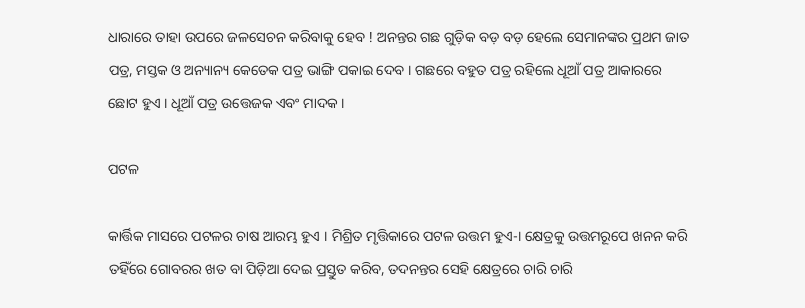ଧାରାରେ ତାହା ଉପରେ ଜଳସେଚନ କରିବାକୁ ହେବ ! ଅନନ୍ତର ଗଛ ଗୁଡ଼ିକ ବଡ଼ ବଡ଼ ହେଲେ ସେମାନଙ୍କର ପ୍ରଥମ ଜାତ ପତ୍ର, ମସ୍ତକ ଓ ଅନ୍ୟାନ୍ୟ କେତେକ ପତ୍ର ଭାଙ୍ଗି ପକାଇ ଦେବ । ଗଛରେ ବହୁତ ପତ୍ର ରହିଲେ ଧୂଆଁ ପତ୍ର ଆକାରରେ ଛୋଟ ହୁଏ । ଧୂଆଁ ପତ୍ର ଉତ୍ତେଜକ ଏବଂ ମାଦକ ।

ପଟଳ

କାର୍ତ୍ତିକ ମାସରେ ପଟଳର ଚାଷ ଆରମ୍ଭ ହୁଏ । ମିଶ୍ରିତ ମୃତ୍ତିକାରେ ପଟଳ ଉତ୍ତମ ହୁଏ-। କ୍ଷେତ୍ରକୁ ଉତ୍ତମରୂପେ ଖନନ କରି ତହିଁରେ ଗୋବରର ଖତ ବା ପିଡ଼ିଆ ଦେଇ ପ୍ରସ୍ତୁତ କରିବ, ତଦନନ୍ତର ସେହି କ୍ଷେତ୍ରରେ ଚାରି ଚାରି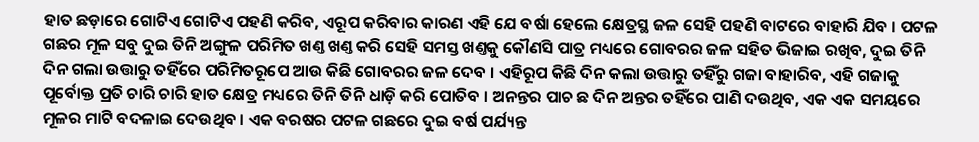ହାତ ଛଡ଼ାରେ ଗୋଟିଏ ଗୋଟିଏ ପହଣି କରିବ, ଏରୂପ କରିବାର କାରଣ ଏହି ଯେ ବର୍ଷା ହେଲେ କ୍ଷେତ୍ରସ୍ଥ ଜଳ ସେହି ପହଣି ବାଟରେ ବାହାରି ଯିବ । ପଟଳ ଗଛର ମୂଳ ସବୁ ଦୁଇ ତିନି ଅଙ୍ଗୁଳ ପରିମିତ ଖଣ୍ତ ଖଣ୍ତ କରି ସେହି ସମସ୍ତ ଖଣ୍ତକୁ କୌଣସି ପାତ୍ର ମଧ୍ୟରେ ଗୋବରର ଜଳ ସହିତ ଭିଜାଇ ରଖିବ, ଦୁଇ ତିନି ଦିନ ଗଲା ଉତ୍ତାରୁ ତହିଁରେ ପରିମିତରୂପେ ଆଉ କିଛି ଗୋବରର ଜଳ ଦେବ । ଏହିରୂପ କିଛି ଦିନ କଲା ଉତ୍ତାରୁ ତହିଁରୁ ଗଜା ବାହାରିବ, ଏହି ଗଜାକୁ ପୂର୍ବୋକ୍ତ ପ୍ରତି ଚାରି ଚାରି ହାତ କ୍ଷେତ୍ର ମଧ୍ୟରେ ତିନି ତିନି ଧାଡ଼ି କରି ପୋତିବ । ଅନନ୍ତର ପାଚ ଛ ଦିନ ଅନ୍ତର ତହିଁରେ ପାଣି ଦଉଥିବ, ଏକ ଏକ ସମୟରେ ମୂଳର ମାଟି ବଦଳାଇ ଦେଉଥିବ । ଏକ ବରଷର ପଟଳ ଗଛରେ ଦୁଇ ବର୍ଷ ପର୍ଯ୍ୟନ୍ତ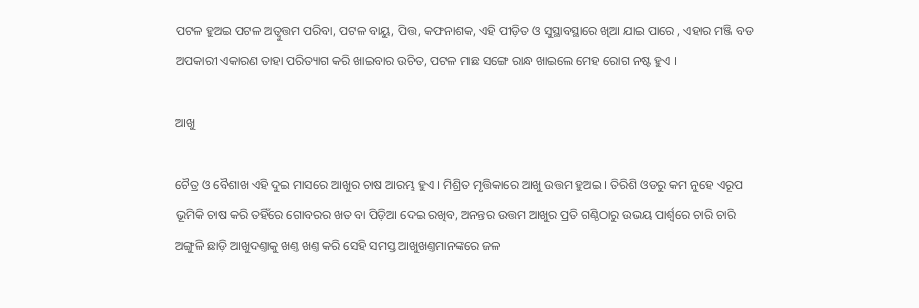ପଟଳ ହୁଅଇ ପଟଳ ଅତ୍ୱୁତ୍ତମ ପରିବା, ପଟଳ ବାୟୁ, ପିତ୍ତ, କଫନାଶକ, ଏହି ପୀଡ଼ିତ ଓ ସୁସ୍ଥାବସ୍ଥାରେ ଖିଆ ଯାଇ ପାରେ , ଏହାର ମଞ୍ଜି ବଡ ଅପକାରୀ ଏକାରଣ ତାହା ପରିତ୍ୟାଗ କରି ଖାଇବାର ଉଚିତ, ପଟଳ ମାଛ ସଙ୍ଗେ ରାନ୍ଧ ଖାଇଲେ ମେହ ରୋଗ ନଷ୍ଟ ହୁଏ ।

ଆଖୁ

ଚୈତ୍ର ଓ ବୈଶାଖ ଏହି ଦୁଇ ମାସରେ ଆଖୁର ଚାଷ ଆରମ୍ଭ ହୁଏ । ମିଶ୍ରିତ ମୃତ୍ତିକାରେ ଆଖୁ ଉତ୍ତମ ହୁଅଇ । ତିରିଶି ଓଡରୁ କମ ନୁହେ ଏରୂପ ଭୂମିକି ଚାଷ କରି ତହିଁରେ ଗୋବରର ଖତ ବା ପିଡ଼ିଆ ଦେଇ ରଖିବ, ଅନନ୍ତର ଉତ୍ତମ ଆଖୁର ପ୍ରତି ଗଣ୍ଠିଠାରୁ ଉଭୟ ପାର୍ଶ୍ୱରେ ଚାରି ଚାରି ଅଙ୍ଗୁଳି ଛାଡ଼ି ଆଖୁଦଣ୍ତାକୁ ଖଣ୍ତ ଖଣ୍ତ କରି ସେହି ସମସ୍ତ ଆଖୁଖଣ୍ତମାନଙ୍କରେ ଜଳ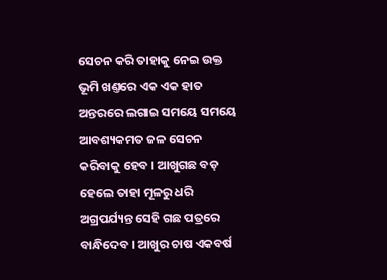ସେଚନ କରି ତାହାକୁ ନେଇ ଉକ୍ତ ଭୂମି ଖଣ୍ତରେ ଏକ ଏକ ହାତ ଅନ୍ତରରେ ଲଗାଇ ସମୟେ ସମୟେ ଆବଶ୍ୟକମତ ଜଳ ସେଚନ କରିବାକୁ ହେବ । ଆଖୁଗଛ ବଡ଼ ହେଲେ ତାହା ମୂଳରୁ ଧରି ଅଗ୍ରପର୍ଯ୍ୟନ୍ତ ସେହି ଗଛ ପତ୍ରରେ ବାନ୍ଧିଦେବ । ଆଖୁର ଚାଷ ଏକବର୍ଷ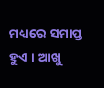ମଧ୍ୟରେ ସମାପ୍ତ ହୁଏ । ଆଖୁ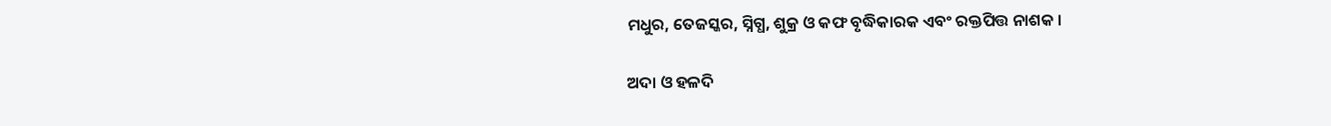ମଧୁର, ତେଜସ୍କର, ସ୍ନିଗ୍ଧ, ଶୁକ୍ର ଓ କଫ ବୃଦ୍ଧିକାରକ ଏବଂ ରକ୍ତପିତ୍ତ ନାଶକ ।

ଅଦା ଓ ହଳଦି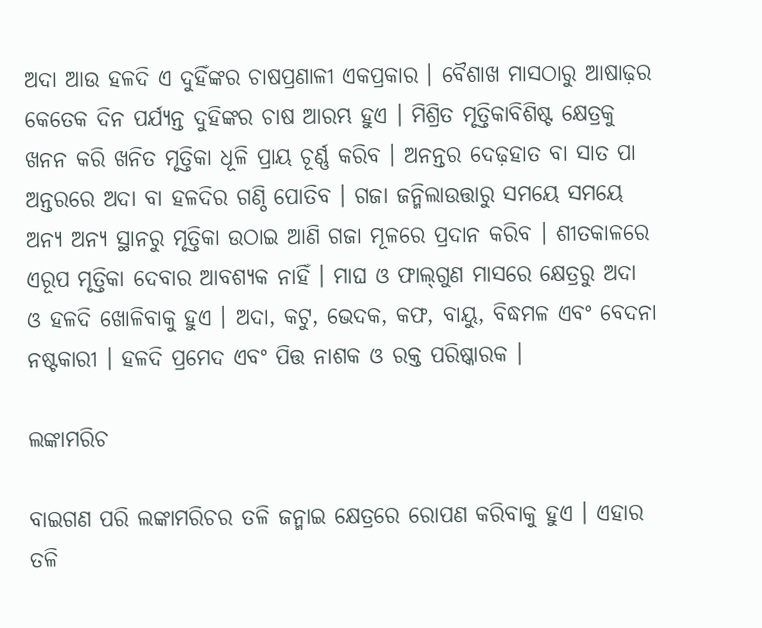ଅଦା ଆଉ ହଳଦି ଏ ଦୁହିଁଙ୍କର ଚାଷପ୍ରଣାଳୀ ଏକପ୍ରକାର । ବୈଶାଖ ମାସଠାରୁ ଆଷାଢ଼ର କେତେକ ଦିନ ପର୍ଯ୍ୟନ୍ତ ଦୁହିଙ୍କର ଚାଷ ଆରମ୍ଭ ହୁଏ । ମିଶ୍ରିତ ମୃତ୍ତିକାବିଶିଷ୍ଟ କ୍ଷେତ୍ରକୁ ଖନନ କରି ଖନିତ ମୃତ୍ତିକା ଧୂଳି ପ୍ରାୟ ଚୂର୍ଣ୍ଣ କରିବ । ଅନନ୍ତର ଦେଢ଼ହାତ ବା ସାତ ପା ଅନ୍ତରରେ ଅଦା ବା ହଳଦିର ଗଣ୍ଠି ପୋତିବ । ଗଜା ଜନ୍ମିଲାଉତ୍ତାରୁ ସମୟେ ସମୟେ ଅନ୍ୟ ଅନ୍ୟ ସ୍ଥାନରୁ ମୃତ୍ତିକା ଉଠାଇ ଆଣି ଗଜା ମୂଳରେ ପ୍ରଦାନ କରିବ । ଶୀତକାଳରେ ଏରୂପ ମୃତ୍ତିକା ଦେବାର ଆବଶ୍ୟକ ନାହିଁ । ମାଘ ଓ ଫାଲ୍‌ଗୁଣ ମାସରେ କ୍ଷେତ୍ରରୁ ଅଦା ଓ ହଳଦି ଖୋଳିବାକୁ ହୁଏ । ଅଦା, କଟୁ, ଭେଦକ, କଫ, ବାୟୁ, ବିଦ୍ଧମଳ ଏବଂ ବେଦନା ନଷ୍ଟକାରୀ । ହଳଦି ପ୍ରମେଦ ଏବଂ ପିତ୍ତ ନାଶକ ଓ ରକ୍ତ ପରିଷ୍କାରକ ।

ଲଙ୍କାମରିଚ

ବାଇଗଣ ପରି ଲଙ୍କାମରିଚର ତଳି ଜନ୍ମାଇ କ୍ଷେତ୍ରରେ ରୋପଣ କରିବାକୁ ହୁଏ । ଏହାର ତଳି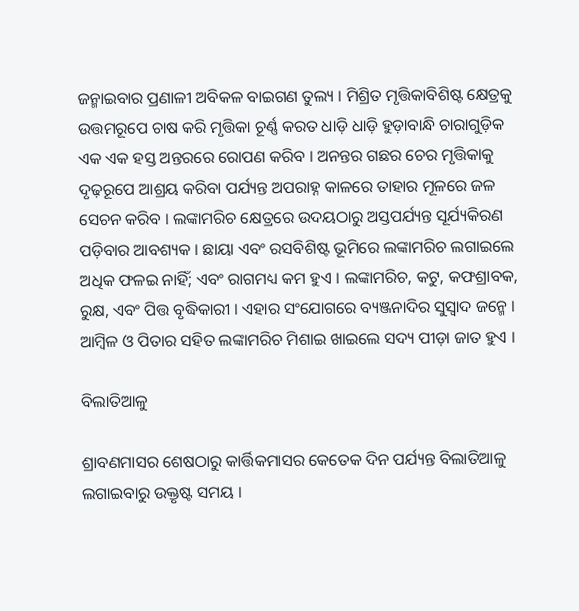ଜନ୍ମାଇବାର ପ୍ରଣାଳୀ ଅବିକଳ ବାଇଗଣ ତୁଲ୍ୟ । ମିଶ୍ରିତ ମୃତ୍ତିକାବିଶିଷ୍ଟ କ୍ଷେତ୍ରକୁ ଉତ୍ତମରୂପେ ଚାଷ କରି ମୃତ୍ତିକା ଚୂର୍ଣ୍ଣ କରତ ଧାଡ଼ି ଧାଡ଼ି ହୁଡ଼ାବାନ୍ଧି ଚାରାଗୁଡ଼ିକ ଏକ ଏକ ହସ୍ତ ଅନ୍ତରରେ ରୋପଣ କରିବ । ଅନନ୍ତର ଗଛର ଚେର ମୃତ୍ତିକାକୁ ଦୃଢ଼ରୂପେ ଆଶ୍ରୟ କରିବା ପର୍ଯ୍ୟନ୍ତ ଅପରାହ୍ନ କାଳରେ ତାହାର ମୂଳରେ ଜଳ ସେଚନ କରିବ । ଲଙ୍କାମରିଚ କ୍ଷେତ୍ରରେ ଉଦୟଠାରୁ ଅସ୍ତପର୍ଯ୍ୟନ୍ତ ସୂର୍ଯ୍ୟକିରଣ ପଡ଼ିବାର ଆବଶ୍ୟକ । ଛାୟା ଏବଂ ରସବିଶିଷ୍ଟ ଭୂମିରେ ଲଙ୍କାମରିଚ ଲଗାଇଲେ ଅଧିକ ଫଳଇ ନାହିଁ; ଏବଂ ରାଗମଧ୍ୟ କମ ହୁଏ । ଲଙ୍କାମରିଚ, କଟୁ, କଫଶ୍ରାବକ, ରୁକ୍ଷ, ଏବଂ ପିତ୍ତ ବୃଦ୍ଧିକାରୀ । ଏହାର ସଂଯୋଗରେ ବ୍ୟଞ୍ଜନାଦିର ସୁସ୍ୱାଦ ଜନ୍ମେ । ଆମ୍ବିଳ ଓ ପିତାର ସହିତ ଲଙ୍କାମରିଚ ମିଶାଇ ଖାଇଲେ ସଦ୍ୟ ପୀଡ଼ା ଜାତ ହୁଏ ।

ବିଲାତିଆଳୁ

ଶ୍ରାବଣମାସର ଶେଷଠାରୁ କାର୍ତ୍ତିକମାସର କେତେକ ଦିନ ପର୍ଯ୍ୟନ୍ତ ବିଲାତିଆଳୁ ଲଗାଇବାରୁ ଉକ୍ତୃଷ୍ଟ ସମୟ ।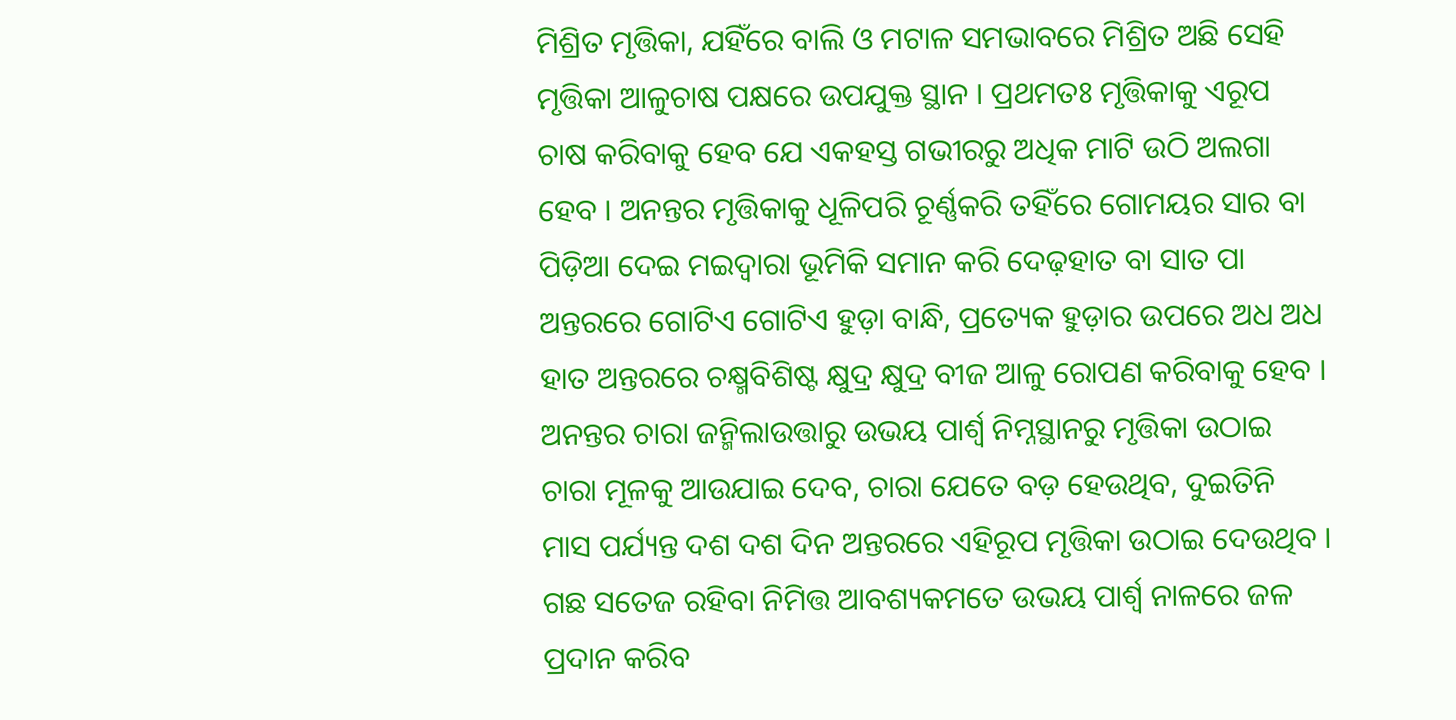ମିଶ୍ରିତ ମୃତ୍ତିକା, ଯହିଁରେ ବାଲି ଓ ମଟାଳ ସମଭାବରେ ମିଶ୍ରିତ ଅଛି ସେହି ମୃତ୍ତିକା ଆଳୁଚାଷ ପକ୍ଷରେ ଉପଯୁକ୍ତ ସ୍ଥାନ । ପ୍ରଥମତଃ ମୃତ୍ତିକାକୁ ଏରୂପ ଚାଷ କରିବାକୁ ହେବ ଯେ ଏକହସ୍ତ ଗଭୀରରୁ ଅଧିକ ମାଟି ଉଠି ଅଲଗା ହେବ । ଅନନ୍ତର ମୃତ୍ତିକାକୁ ଧୂଳିପରି ଚୂର୍ଣ୍ଣକରି ତହିଁରେ ଗୋମୟର ସାର ବା ପିଡ଼ିଆ ଦେଇ ମଇଦ୍ୱାରା ଭୂମିକି ସମାନ କରି ଦେଢ଼ହାତ ବା ସାତ ପା ଅନ୍ତରରେ ଗୋଟିଏ ଗୋଟିଏ ହୁଡ଼ା ବାନ୍ଧି, ପ୍ରତ୍ୟେକ ହୁଡ଼ାର ଉପରେ ଅଧ ଅଧ ହାତ ଅନ୍ତରରେ ଚକ୍ଷ୍ମବିଶିଷ୍ଟ କ୍ଷୁଦ୍ର କ୍ଷୁଦ୍ର ବୀଜ ଆଳୁ ରୋପଣ କରିବାକୁ ହେବ । ଅନନ୍ତର ଚାରା ଜନ୍ମିଲାଉତ୍ତାରୁ ଉଭୟ ପାର୍ଶ୍ୱ ନିମ୍ନସ୍ଥାନରୁ ମୃତ୍ତିକା ଉଠାଇ ଚାରା ମୂଳକୁ ଆଉଯାଇ ଦେବ, ଚାରା ଯେତେ ବଡ଼ ହେଉଥିବ, ଦୁଇତିନି ମାସ ପର୍ଯ୍ୟନ୍ତ ଦଶ ଦଶ ଦିନ ଅନ୍ତରରେ ଏହିରୂପ ମୃତ୍ତିକା ଉଠାଇ ଦେଉଥିବ । ଗଛ ସତେଜ ରହିବା ନିମିତ୍ତ ଆବଶ୍ୟକମତେ ଉଭୟ ପାର୍ଶ୍ୱ ନାଳରେ ଜଳ ପ୍ରଦାନ କରିବ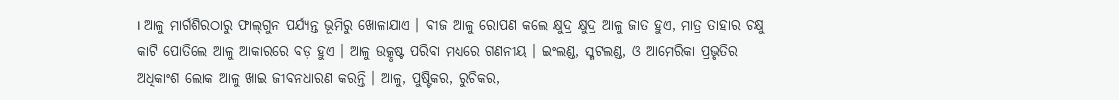। ଆଳୁ ମାର୍ଗଶିରଠାରୁ ଫାଲ୍‌ଗୁନ ପର୍ଯ୍ୟନ୍ତ ଭୂମିରୁ ଖୋଳାଯାଏ । ବୀଜ ଆଳୁ ରୋପଣ କଲେ କ୍ଷୁଦ୍ର କ୍ଷୁଦ୍ର ଆଳୁ ଜାତ ହୁଏ, ମାତ୍ର ତାହାର ଚକ୍ଷୁ କାଟି ପୋତିଲେ ଆଳୁ ଆକାରରେ ବଡ଼ ହୁଏ । ଆଳୁ ଉତ୍କୃଷ୍ଟ ପରିବା ମଧ୍ୟରେ ଗଣନୀୟ । ଇଂଲଣ୍ଡ, ସ୍ମଟଲଣ୍ଡ, ଓ ଆମେରିକା ପ୍ରଭୃତିର ଅଧିକାଂଶ ଲୋକ ଆଳୁ ଖାଇ ଜୀବନଧାରଣ କରନ୍ତି । ଆଳୁ, ପୁଷ୍ଟିକର, ରୁଚିକର,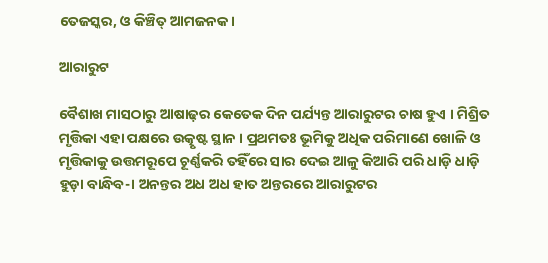ତେଜସ୍କର, ଓ କିଞ୍ଚିତ୍‌ ଆମଜନକ ।

ଆରାରୁଟ

ବୈଶାଖ ମାସଠାରୁ ଆଷାଢ଼ର କେତେକ ଦିନ ପର୍ଯ୍ୟନ୍ତ ଆରାରୁଟର ଚାଷ ହୁଏ । ମିଶ୍ରିତ ମୃତ୍ତିକା ଏହା ପକ୍ଷରେ ଉତ୍କୃଷ୍ଟ ସ୍ଥାନ । ପ୍ରଥମତଃ ଭୂମିକୁ ଅଧିକ ପରିମାଣେ ଖୋଳି ଓ ମୃତ୍ତିକାକୁ ଉତ୍ତମରୂପେ ଚୂର୍ଣ୍ଣକରି ତହିଁରେ ସାର ଦେଇ ଆଳୁ କିଆରି ପରି ଧାଡ଼ି ଧାଡ଼ି ହୁଡ଼ା ବାନ୍ଧିବ-। ଅନନ୍ତର ଅଧ ଅଧ ହାତ ଅନ୍ତରରେ ଆରାରୁଟର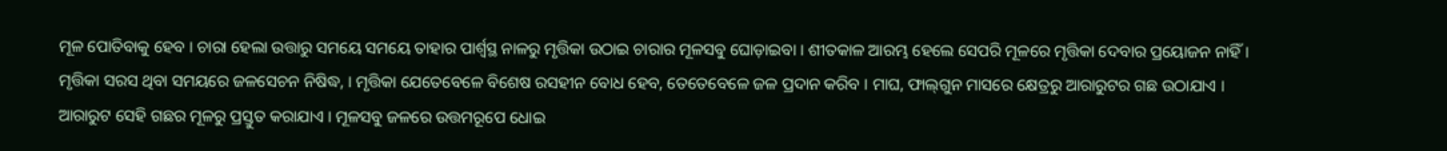ମୂଳ ପୋତିବାକୁ ହେବ । ଚାରା ହେଲା ଉତ୍ତାରୁ ସମୟେ ସମୟେ ତାହାର ପାର୍ଶ୍ୱସ୍ଥ ନାଳରୁ ମୃତ୍ତିକା ଉଠାଇ ଚାରାର ମୂଳସବୁ ଘୋଡ଼ାଇବା । ଶୀତକାଳ ଆରମ୍ଭ ହେଲେ ସେପରି ମୂଳରେ ମୃତ୍ତିକା ଦେବାର ପ୍ରୟୋଜନ ନାହିଁ । ମୃତ୍ତିକା ସରସ ଥିବା ସମୟରେ ଜଳସେଚନ ନିଷିଦ୍ଧ, । ମୃତ୍ତିକା ଯେତେବେଳେ ବିଶେଷ ରସହୀନ ବୋଧ ହେବ, ତେତେବେଳେ ଜଳ ପ୍ରଦାନ କରିବ । ମାଘ, ଫାଲ୍‌ଗୁନ ମାସରେ କ୍ଷେତ୍ରରୁ ଆରାରୁଟର ଗଛ ଉଠାଯାଏ । ଆରାରୁଟ ସେହି ଗଛର ମୂଳରୁ ପ୍ରସ୍ତୁତ କରାଯାଏ । ମୂଳସବୁ ଜଳରେ ଉତ୍ତମରୂପେ ଧୋଇ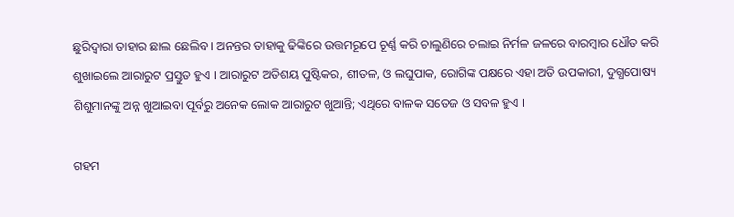ଛୁରିଦ୍ୱାରା ତାହାର ଛାଲ ଛେଲିବ । ଅନନ୍ତର ତାହାକୁ ଢିଙ୍କିରେ ଉତ୍ତମରୂପେ ଚୂର୍ଣ୍ଣ କରି ଚାଲୁଣିରେ ଚଲାଇ ନିର୍ମଳ ଜଳରେ ବାରମ୍ବାର ଧୌତ କରି ଶୁଖାଇଲେ ଆରାରୁଟ ପ୍ରସ୍ତୁତ ହୁଏ । ଆରାରୁଟ ଅତିଶୟ ପୁଷ୍ଟିକର, ଶୀତଳ, ଓ ଲଘୁପାକ, ରୋଗିଙ୍କ ପକ୍ଷରେ ଏହା ଅତି ଉପକାରୀ, ଦୁଗ୍ଧପୋଷ୍ୟ ଶିଶୁମାନଙ୍କୁ ଅନ୍ନ ଖୁଆଇବା ପୂର୍ବରୁ ଅନେକ ଲୋକ ଆରାରୁଟ ଖୁଆନ୍ତି; ଏଥିରେ ବାଳକ ସତେଜ ଓ ସବଳ ହୁଏ ।

ଗହମ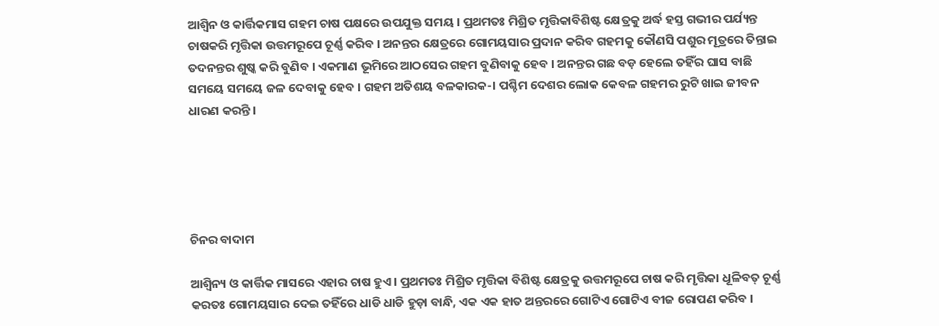ଆଶ୍ୱିନ ଓ କାର୍ତ୍ତିକମାସ ଗହମ ଚାଷ ପକ୍ଷରେ ଉପଯୁକ୍ତ ସମୟ । ପ୍ରଥମତଃ ମିଶ୍ରିତ ମୃତ୍ତିକାବିଶିଷ୍ଟ କ୍ଷେତ୍ରକୁ ଅର୍ଦ୍ଧ ହସ୍ତ ଗଭୀର ପର୍ଯ୍ୟନ୍ତ ଚାଷକରି ମୃତ୍ତିକା ଉତ୍ତମରୂପେ ଚୂର୍ଣ୍ଣ କରିବ । ଅନନ୍ତର କ୍ଷେତ୍ରରେ ଗୋମୟସାର ପ୍ରଦାନ କରିବ ଗହମକୁ କୌଣସି ପଶୁର ମୂତ୍ରରେ ତିନ୍ତାଇ ତଦନନ୍ତର ଶୁଷ୍କ କରି ବୁଣିବ । ଏକମାଣ ଭୂମିରେ ଆଠସେର ଗହମ ବୁଣିବାକୁ ହେବ । ଅନନ୍ତର ଗଛ ବଡ଼ ହେଲେ ତହିଁର ଘାସ ବାଛି ସମୟେ ସମୟେ ଜଳ ଦେବାକୁ ହେବ । ଗହମ ଅତିଶୟ ବଳକାରକ-। ପଶ୍ଚିମ ଦେଶର ଲୋକ କେବଳ ଗହମର ରୁଟି ଖାଇ ଜୀବନ ଧାରଣ କରନ୍ତି ।





ଚିନର ବାଦାମ

ଆଶ୍ୱିନ୍ୟ ଓ କାର୍ତ୍ତିକ ମାସରେ ଏହାର ଚାଷ ହୁଏ । ପ୍ରଥମତଃ ମିଶ୍ରିତ ମୃତ୍ତିକା ବିଶିଷ୍ଟ କ୍ଷେତ୍ରକୁ ଉତ୍ତମରୂପେ ଚାଷ କରି ମୃତ୍ତିକା ଧୂଳିବତ୍‌ ଚୂର୍ଣ୍ଣ କରତଃ ଗୋମୟସାର ଦେଇ ତହିଁରେ ଧାଡି ଧାଡି ହୁଡ଼ା ବାନ୍ଧି, ଏକ ଏକ ହାତ ଅନ୍ତରରେ ଗୋଟିଏ ଗୋଟିଏ ବୀଜ ରୋପଣ କରିବ ।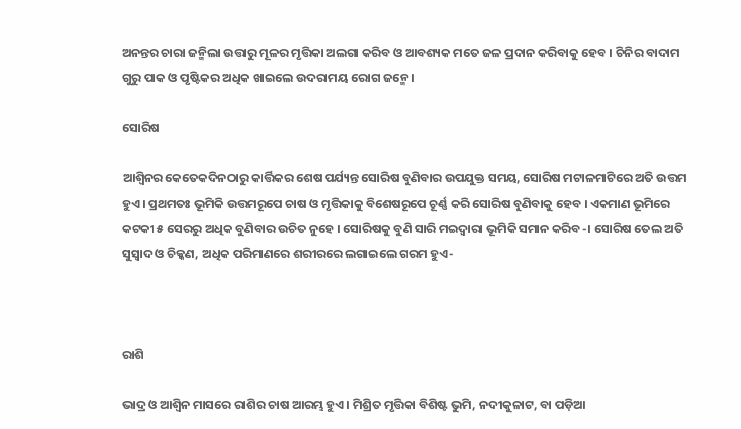ଅନନ୍ତର ଚାରା ଜନ୍ମିଲା ଉତ୍ତାରୁ ମୂଳର ମୃତ୍ତିକା ଅଲଗା କରିବ ଓ ଆବଶ୍ୟକ ମତେ ଜଳ ପ୍ରଦାନ କରିବାକୁ ହେବ । ଚିନିର ବାଦାମ ଗୁରୁ ପାକ ଓ ପୃଷ୍ଟିକର ଅଧିକ ଖାଇଲେ ଉଦରାମୟ ରୋଗ ଜନ୍ମେ ।

ସୋରିଷ

ଆଶ୍ୱିନର କେତେକଦିନଠାରୁ କାର୍ତ୍ତିକର ଶେଷ ପର୍ଯ୍ୟନ୍ତ ସୋରିଷ ବୁଣିବାର ଉପଯୁକ୍ତ ସମୟ, ସୋରିଷ ମଟାଳମାଟିରେ ଅତି ଉତ୍ତମ ହୁଏ । ପ୍ରଥମତଃ ଭୂମିକି ଉତ୍ତମରୂପେ ଚାଷ ଓ ମୃତ୍ତିକାକୁ ବିଶେଷରୂପେ ଚୂର୍ଣ୍ଣ କରି ସୋରିଷ ବୁଣିବାକୁ ହେବ । ଏକମାଣ ଭୂମିରେ କଟକୀ ୫ ସେରରୁ ଅଧିକ ବୁଣିବାର ଉଚିତ ନୁହେ । ସୋରିଷକୁ ବୁଣି ସାରି ମଇଦ୍ୱାରା ଭୂମିକି ସମାନ କରିବ-। ସୋରିଷ ତେଲ ଅତି ସୁସ୍ୱାଦ ଓ ଚିକ୍କଣ, ଅଧିକ ପରିମାଣରେ ଶରୀରରେ ଲଗାଇଲେ ଗରମ ହୁଏ-



ରାଶି

ଭାଦ୍ର ଓ ଆଶ୍ୱିନ ମାସରେ ରାଶିର ଚାଷ ଆରମ୍ଭ ହୁଏ । ମିଶ୍ରିତ ମୃତ୍ତିକା ବିଶିଷ୍ଟ ଭୁମି, ନଦୀକୁଳାଟ, ବା ପଡ଼ିଆ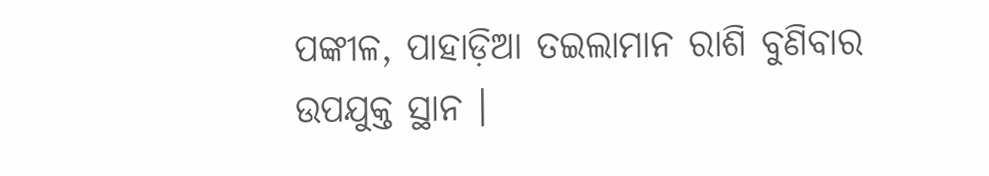ପଙ୍କୀଳ, ପାହାଡ଼ିଆ ତଇଲାମାନ ରାଶି ବୁଣିବାର ଉପଯୁକ୍ତ ସ୍ଥାନ ।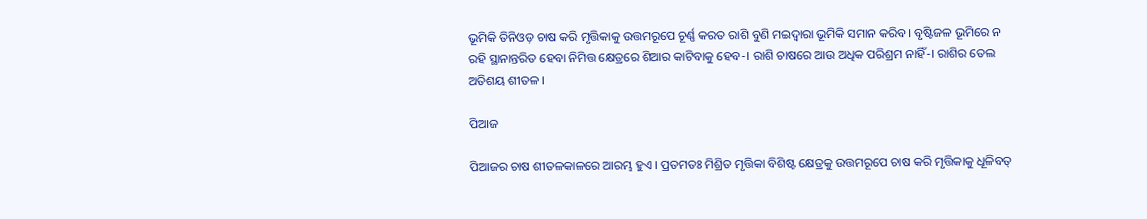ଭୂମିକି ତିନିଓଡ଼ ଚାଷ କରି ମୃତ୍ତିକାକୁ ଉତ୍ତମରୂପେ ଚୂର୍ଣ୍ଣ କରତ ରାଶି ବୁଣି ମଇଦ୍ୱାରା ଭୂମିକି ସମାନ କରିବ । ବୃଷ୍ଟିଜଳ ଭୂମିରେ ନ ରହି ସ୍ଥାନାନ୍ତରିତ ହେବା ନିମିତ୍ତ କ୍ଷେତ୍ରରେ ଶିଆର କାଟିବାକୁ ହେବ-। ରାଶି ଚାଷରେ ଆଉ ଅଧିକ ପରିଶ୍ରମ ନାହିଁ-। ରାଶିର ତେଲ ଅତିଶୟ ଶୀତଳ ।

ପିଆଜ

ପିଆଜର ଚାଷ ଶୀତଳକାଳରେ ଆରମ୍ଭ ହୁଏ । ପ୍ରତମତଃ ମିଶ୍ରିତ ମୃତ୍ତିକା ବିଶିଷ୍ଟ କ୍ଷେତ୍ରକୁ ଉତ୍ତମରୂପେ ଚାଷ କରି ମୃତ୍ତିକାକୁ ଧୂଳିବତ୍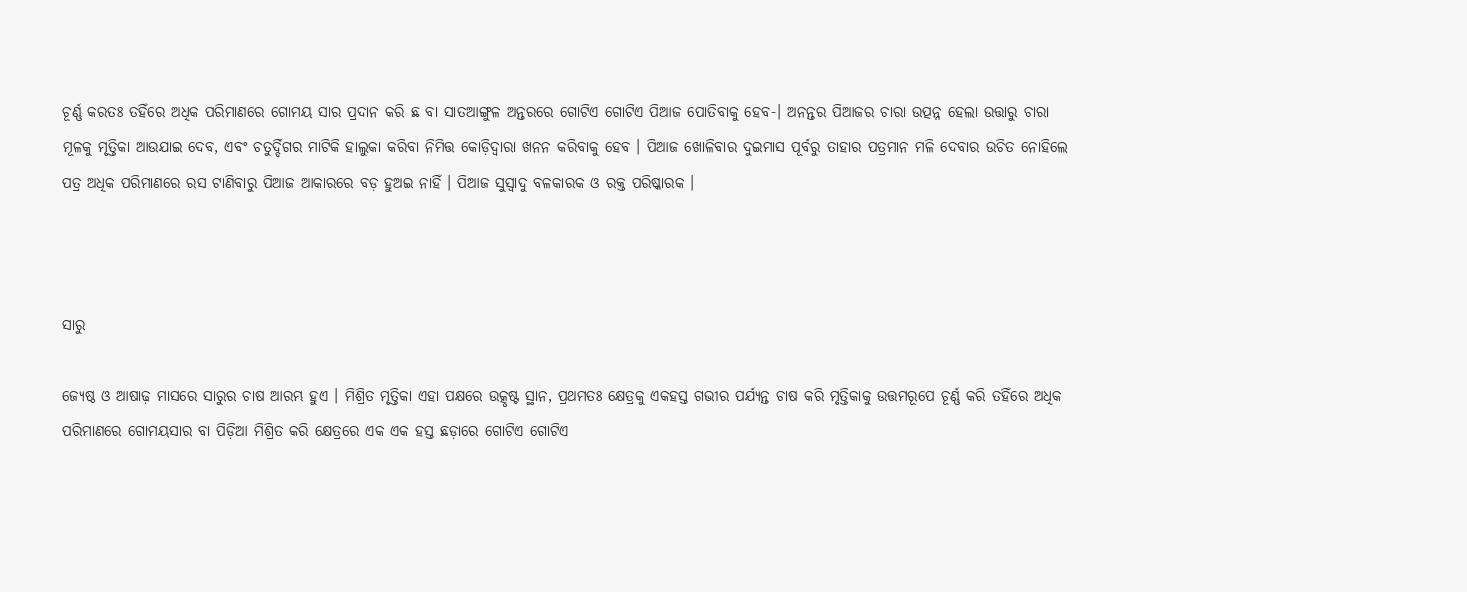ଚୂର୍ଣ୍ଣ କରତଃ ତହିଁରେ ଅଧିକ ପରିମାଣରେ ଗୋମୟ ସାର ପ୍ରଦାନ କରି ଛ ବା ସାତଆଙ୍ଗୁଳ ଅନ୍ତରରେ ଗୋଟିଏ ଗୋଟିଏ ପିଆଜ ପୋତିବାକୁ ହେବ-। ଅନନ୍ତର ପିଆଜର ଚାରା ଉତ୍ପନ୍ନ ହେଲା ଉତ୍ତାରୁ ଚାରା ମୂଳକୁ ମୃତ୍ତିକା ଆଉଯାଇ ଦେବ, ଏବଂ ଚତୁର୍ଦ୍ଦିଗର ମାଟିକି ହାଲୁକା କରିବା ନିମିତ୍ତ କୋଡ଼ିଦ୍ୱାରା ଖନନ କରିବାକୁ ହେବ । ପିଆଜ ଖୋଳିବାର ଦୁଇମାସ ପୂର୍ବରୁ ତାହାର ପତ୍ରମାନ ମଳି ଦେବାର ଉଚିତ ନୋହିଲେ ପତ୍ର ଅଧିକ ପରିମାଣରେ ରସ ଟାଣିବାରୁ ପିଆଜ ଆକାରରେ ବଡ଼ ହୁଅଇ ନାହିଁ । ପିଆଜ ସୁସ୍ୱାଦୁ ବଳକାରକ ଓ ରକ୍ତ ପରିଷ୍କାରକ ।



ସାରୁ

ଜ୍ୟେଷ୍ଠ ଓ ଆଷାଢ଼ ମାସରେ ସାରୁର ଚାଷ ଆରମ୍ଭ ହୁଏ । ମିଶ୍ରିତ ମୃତ୍ତିକା ଏହା ପକ୍ଷରେ ଉତ୍କୃଷ୍ଟ ସ୍ଥାନ, ପ୍ରଥମତଃ କ୍ଷେତ୍ରକୁ ଏକହସ୍ତ ଗଭୀର ପର୍ଯ୍ୟନ୍ତ ଚାଷ କରି ମୃତ୍ତିକାକୁ ଉତ୍ତମରୂପେ ଚୂର୍ଣ୍ଣ କରି ତହିଁରେ ଅଧିକ ପରିମାଣରେ ଗୋମୟସାର ବା ପିଡ଼ିଆ ମିଶ୍ରିତ କରି କ୍ଷେତ୍ରରେ ଏକ ଏକ ହସ୍ତ ଛଡ଼ାରେ ଗୋଟିଏ ଗୋଟିଏ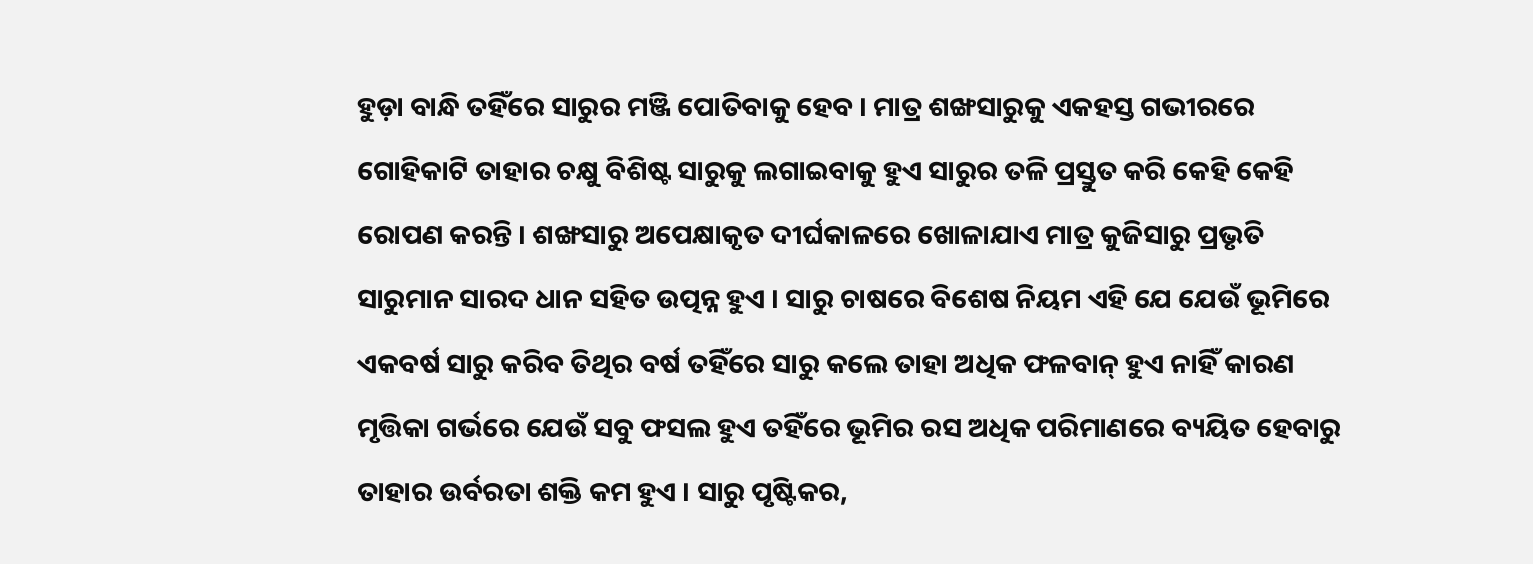ହୁଡ଼ା ବାନ୍ଧି ତହିଁରେ ସାରୁର ମଞ୍ଜି ପୋତିବାକୁ ହେବ । ମାତ୍ର ଶଙ୍ଖସାରୁକୁ ଏକହସ୍ତ ଗଭୀରରେ ଗୋହିକାଟି ତାହାର ଚକ୍ଷୁ ବିଶିଷ୍ଟ ସାରୁକୁ ଲଗାଇବାକୁ ହୁଏ ସାରୁର ତଳି ପ୍ରସ୍ତୁତ କରି କେହି କେହି ରୋପଣ କରନ୍ତି । ଶଙ୍ଖସାରୁ ଅପେକ୍ଷାକୃତ ଦୀର୍ଘକାଳରେ ଖୋଳାଯାଏ ମାତ୍ର କୁଜିସାରୁ ପ୍ରଭୃତି ସାରୁମାନ ସାରଦ ଧାନ ସହିତ ଉତ୍ପନ୍ନ ହୁଏ । ସାରୁ ଚାଷରେ ବିଶେଷ ନିୟମ ଏହି ଯେ ଯେଉଁ ଭୂମିରେ ଏକବର୍ଷ ସାରୁ କରିବ ତିଥିର ବର୍ଷ ତହିଁରେ ସାରୁ କଲେ ତାହା ଅଧିକ ଫଳବାନ୍ ହୁଏ ନାହିଁ କାରଣ ମୃତ୍ତିକା ଗର୍ଭରେ ଯେଉଁ ସବୁ ଫସଲ ହୁଏ ତହିଁରେ ଭୂମିର ରସ ଅଧିକ ପରିମାଣରେ ବ୍ୟୟିତ ହେବାରୁ ତାହାର ଉର୍ବରତା ଶକ୍ତି କମ ହୁଏ । ସାରୁ ପୃଷ୍ଟିକର,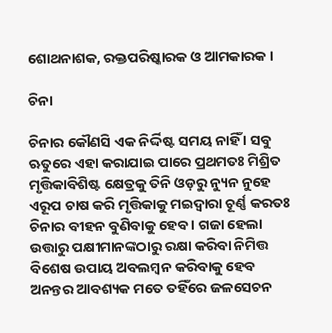ଶୋଥନାଶକ, ରକ୍ତପରିଷ୍କାରକ ଓ ଆମକାରକ ।

ଚିନା

ଚିନାର କୌଣସି ଏକ ନିର୍ଦ୍ଦିଷ୍ଟ ସମୟ ନାହିଁ । ସବୁ ଋତୁରେ ଏହା କରାଯାଇ ପାରେ ପ୍ରଥମତଃ ମିଶ୍ରିତ ମୃତ୍ତିକାବିଶିଷ୍ଟ କ୍ଷେତ୍ରକୁ ତିନି ଓଡ଼ରୁ ନ୍ୟୁନ ନୁହେ ଏରୂପ ଚାଷ କରି ମୃତ୍ତିକାକୁ ମଇଦ୍ୱାରା ଚୂର୍ଣ୍ଣ କରତଃ ଚିନାର ବୀହନ ବୁଣିବାକୁ ହେବ । ଗଜା ହେଲା ଉତ୍ତାରୁ ପକ୍ଷୀମାନଙ୍କଠାରୁ ରକ୍ଷା କରିବା ନିମିତ୍ତ ବିଶେଷ ଉପାୟ ଅବଲମ୍ବନ କରିବାକୁ ହେବ ଅନନ୍ତର ଆବଶ୍ୟକ ମତେ ତହିଁରେ ଜଳସେଚନ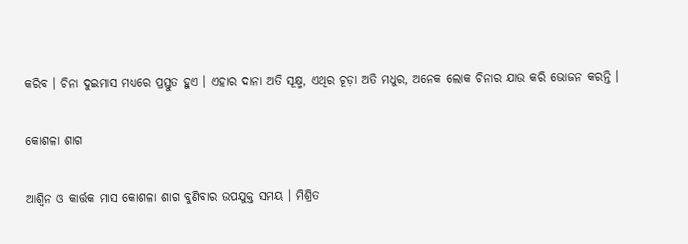କରିବ । ଚିନା ଦୁଇମାସ ମଧ୍ୟରେ ପ୍ରସ୍ତୁତ ହୁଏ । ଏହାର ଦାନା ଅତି ସୂକ୍ଷ୍ମ, ଏଥିର ଚୂଡ଼ା ଅତି ମଧୁର, ଅନେକ ଲୋକ ଚିନାର ଯାଉ କରି ଭୋଜନ କରନ୍ତି ।

କୋଶଳା ଶାଗ

ଆଶ୍ୱିନ ଓ କାର୍ତ୍ତକ ମାସ କୋଶଳା ଶାଗ ବୁଣିବାର ଉପଯୁକ୍ତ ସମୟ । ମିଶ୍ରିତ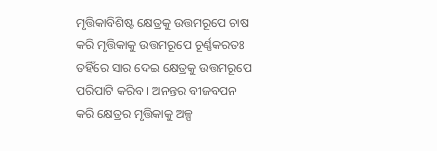ମୃତ୍ତିକାବିଶିଷ୍ଟ କ୍ଷେତ୍ରକୁ ଉତ୍ତମରୂପେ ଚାଷ କରି ମୃତ୍ତିକାକୁ ଉତ୍ତମରୂପେ ଚୂର୍ଣ୍ଣକରତଃ ତହିଁରେ ସାର ଦେଇ କ୍ଷେତ୍ରକୁ ଉତ୍ତମରୂପେ ପରିପାଟି କରିବ । ଅନନ୍ତର ବୀଜବପନ କରି କ୍ଷେତ୍ରର ମୃତ୍ତିକାକୁ ଅଳ୍ପ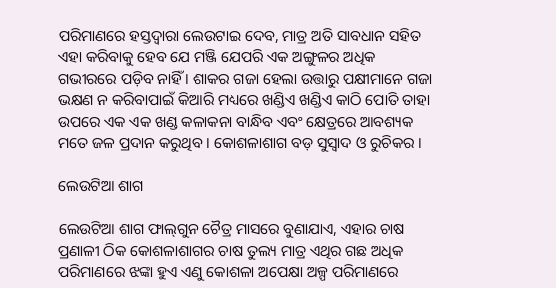ପରିମାଣରେ ହସ୍ତଦ୍ୱାରା ଲେଉଟାଇ ଦେବ, ମାତ୍ର ଅତି ସାବଧାନ ସହିତ ଏହା କରିବାକୁ ହେବ ଯେ ମଞ୍ଜି ଯେପରି ଏକ ଅଙ୍ଗୁଳର ଅଧିକ ଗଭୀରରେ ପଡ଼ିବ ନାହିଁ । ଶାକର ଗଜା ହେଲା ଉତ୍ତାରୁ ପକ୍ଷୀମାନେ ଗଜା ଭକ୍ଷଣ ନ କରିବାପାଇଁ କିଆରି ମଧ୍ୟରେ ଖଣ୍ଡିଏ ଖଣ୍ଡିଏ କାଠି ପୋତି ତାହା ଉପରେ ଏକ ଏକ ଖଣ୍ଡ କଳାକନା ବାନ୍ଧିବ ଏବଂ କ୍ଷେତ୍ରରେ ଆବଶ୍ୟକ ମତେ ଜଳ ପ୍ରଦାନ କରୁଥିବ । କୋଶଳାଶାଗ ବଡ଼ ସୁସ୍ୱାଦ ଓ ରୁଚିକର ।

ଲେଉଟିଆ ଶାଗ

ଲେଉଟିଆ ଶାଗ ଫାଲ୍‌ଗୁନ ଚୈତ୍ର ମାସରେ ବୁଣାଯାଏ, ଏହାର ଚାଷ ପ୍ରଣାଳୀ ଠିକ କୋଶଳାଶାଗର ଚାଷ ତୁଲ୍ୟ ମାତ୍ର ଏଥିର ଗଛ ଅଧିକ ପରିମାଣରେ ଝଙ୍କା ହୁଏ ଏଣୁ କୋଶଳା ଅପେକ୍ଷା ଅଳ୍ପ ପରିମାଣରେ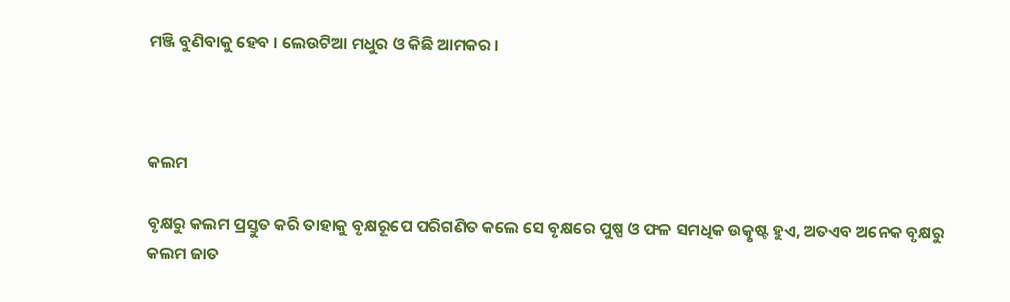ମଞ୍ଜି ବୁଣିବାକୁ ହେବ । ଲେଉଟିଆ ମଧୁର ଓ କିଛି ଆମକର ।



କଲମ

ବୃକ୍ଷରୁ କଲମ ପ୍ରସ୍ତୁତ କରି ତାହାକୁ ବୃକ୍ଷରୂପେ ପରିଗଣିତ କଲେ ସେ ବୃକ୍ଷରେ ପୁଷ୍ପ ଓ ଫଳ ସମଧିକ ଉତ୍କୃଷ୍ଟ ହୁଏ, ଅତଏବ ଅନେକ ବୃକ୍ଷରୁ କଲମ ଜାତ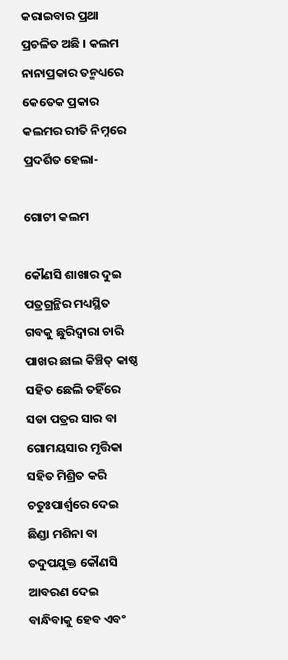କରାଇବାର ପ୍ରଥା ପ୍ରଚଳିତ ଅଛି । କଲମ ନାନାପ୍ରକାର ତନ୍ମଧ୍ୟରେ କେତେକ ପ୍ରକାର କଲମର ରୀତି ନିମ୍ନରେ ପ୍ରଦର୍ଶିତ ହେଲା-

ଗୋଟୀ କଲମ

କୌଣସି ଶାଖାର ଦୁଇ ପତ୍ରଗ୍ରନ୍ଥିର ମଧ୍ୟସ୍ଥିତ ଗବକୁ ଛୁରିଦ୍ୱାରା ଚାରି ପାଖର ଛାଲ କିଞ୍ଚିତ୍‌ କାଷ୍ଠ ସହିତ ଛେଲି ତହିଁରେ ସଡା ପତ୍ରର ସାର ବା ଗୋମୟସାର ମୃତ୍ତିକା ସହିତ ମିଶ୍ରିତ କରି ଚତୁଃପାର୍ଶ୍ୱରେ ଦେଇ ଛିଣ୍ଡା ମଶିନା ବା ତଦୁପଯୁକ୍ତ କୌଣସି ଆବରଣ ଦେଇ ବାନ୍ଧିବାକୁ ହେବ ଏବଂ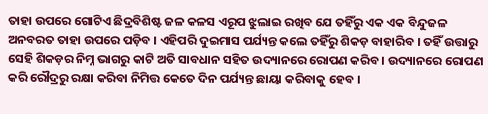ତାହା ଉପରେ ଗୋଟିଏ ଛିଦ୍ରବିଶିଷ୍ଟ ଜଳ କଳସ ଏରୂପ ଝୁଲାଇ ରଖିବ ଯେ ତହିଁରୁ ଏକ ଏକ ବିନ୍ଦୁଜଳ ଅନବରତ ତାହା ଉପରେ ପଡ଼ିବ । ଏହିପରି ଦୁଇମାସ ପର୍ଯ୍ୟନ୍ତ କଲେ ତହିଁରୁ ଶିକଡ଼ ବାହାରିବ । ତହିଁ ଉତ୍ତାରୁ ସେହି ଶିକଡ଼ର ନିମ୍ନ ଭାଗରୁ କାଟି ଅତି ସାବଧାନ ସହିତ ଉଦ୍ୟାନରେ ରୋପଣ କରିବ । ଉଦ୍ୟାନରେ ରୋପଣ କରି ରୌଦ୍ରରୁ ରକ୍ଷା କରିବା ନିମିତ୍ତ କେତେ ଦିନ ପର୍ଯ୍ୟନ୍ତ ଛାୟା କରିବାକୁ ହେବ ।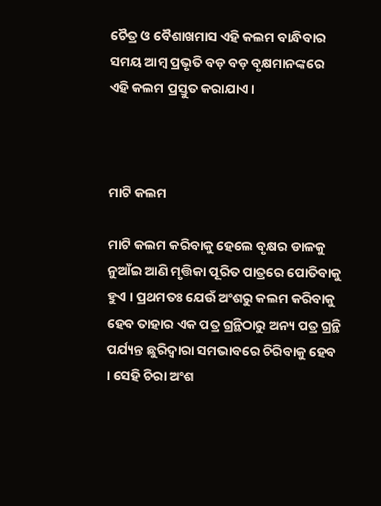ଚୈତ୍ର ଓ ବୈଶାଖମାସ ଏହି କଲମ ବାନ୍ଧିବାର ସମୟ ଆମ୍ବ ପ୍ରଭୃତି ବଡ଼ ବଡ଼ ବୃକ୍ଷମାନଙ୍କରେ ଏହି କଲମ ପ୍ରସ୍ତୁତ କରାଯାଏ ।



ମାଟି କଲମ

ମାଟି କଲମ କରିବାକୁ ହେଲେ ବୃକ୍ଷର ଡାଳକୁ ନୁଆଁଇ ଆଣି ମୃତ୍ତିକା ପୂରିତ ପାତ୍ରରେ ପୋତିବାକୁ ହୁଏ । ପ୍ରଥମତଃ ଯେଉଁ ଅଂଶରୁ କଲମ କରିବାକୁ ହେବ ତାହାର ଏକ ପତ୍ର ଗ୍ରନ୍ଥିଠାରୁ ଅନ୍ୟ ପତ୍ର ଗ୍ରନ୍ଥି ପର୍ଯ୍ୟନ୍ତ ଛୁରିଦ୍ୱାରା ସମଭାବରେ ଚିରିବାକୁ ହେବ । ସେହି ଚିରା ଅଂଶ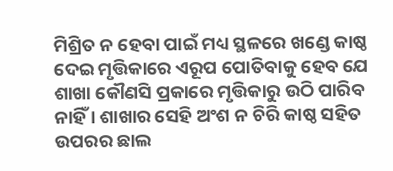ମିଶ୍ରିତ ନ ହେବା ପାଇଁ ମଧ୍ୟ ସ୍ଥଳରେ ଖଣ୍ଡେ କାଷ୍ଠ ଦେଇ ମୃତ୍ତିକାରେ ଏରୂପ ପୋତିବାକୁ ହେବ ଯେ ଶାଖା କୌଣସି ପ୍ରକାରେ ମୃତ୍ତିକାରୁ ଉଠି ପାରିବ ନାହିଁ । ଶାଖାର ସେହି ଅଂଶ ନ ଚିରି କାଷ୍ଠ ସହିତ ଉପରର ଛାଲ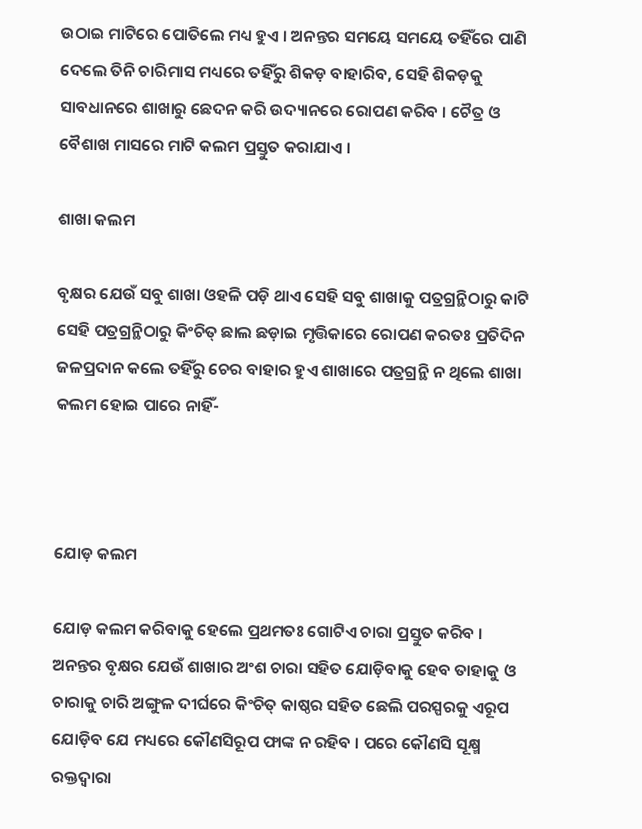ଉଠାଇ ମାଟିରେ ପୋତିଲେ ମଧ୍ୟ ହୁଏ । ଅନନ୍ତର ସମୟେ ସମୟେ ତହିଁରେ ପାଣି ଦେଲେ ତିନି ଚାରିମାସ ମଧ୍ୟରେ ତହିଁରୁ ଶିକଡ଼ ବାହାରିବ, ସେହି ଶିକଡ଼କୁ ସାବଧାନରେ ଶାଖାରୁ ଛେଦନ କରି ଉଦ୍ୟାନରେ ରୋପଣ କରିବ । ଚୈତ୍ର ଓ ବୈଶାଖ ମାସରେ ମାଟି କଲମ ପ୍ରସ୍ତୁତ କରାଯାଏ ।

ଶାଖା କଲମ

ବୃକ୍ଷର ଯେଉଁ ସବୁ ଶାଖା ଓହଳି ପଡ଼ି ଥାଏ ସେହି ସବୁ ଶାଖାକୁ ପତ୍ରଗ୍ରନ୍ଥିଠାରୁ କାଟି ସେହି ପତ୍ରଗ୍ରନ୍ଥିଠାରୁ କିଂଚିତ୍ ଛାଲ ଛଡ଼ାଇ ମୃତ୍ତିକାରେ ରୋପଣ କରତଃ ପ୍ରତିଦିନ ଜଳପ୍ରଦାନ କଲେ ତହିଁରୁ ଚେର ବାହାର ହୁଏ ଶାଖାରେ ପତ୍ରଗ୍ରନ୍ଥି ନ ଥିଲେ ଶାଖା କଲମ ହୋଇ ପାରେ ନାହିଁ-



ଯୋଡ଼ କଲମ

ଯୋଡ଼ କଲମ କରିବାକୁ ହେଲେ ପ୍ରଥମତଃ ଗୋଟିଏ ଚାରା ପ୍ରସ୍ତୁତ କରିବ । ଅନନ୍ତର ବୃକ୍ଷର ଯେଉଁ ଶାଖାର ଅଂଶ ଚାରା ସହିତ ଯୋଡ଼ିବାକୁ ହେବ ତାହାକୁ ଓ ଚାରାକୁ ଚାରି ଅଙ୍ଗୁଳ ଦୀର୍ଘରେ କିଂଚିତ୍ କାଷ୍ଠର ସହିତ ଛେଲି ପରସ୍ପରକୁ ଏରୂପ ଯୋଡ଼ିବ ଯେ ମଧ୍ୟରେ କୌଣସିରୂପ ଫାଙ୍କ ନ ରହିବ । ପରେ କୌଣସି ସୂକ୍ଷ୍ମ ରକ୍ତଦ୍ୱାରା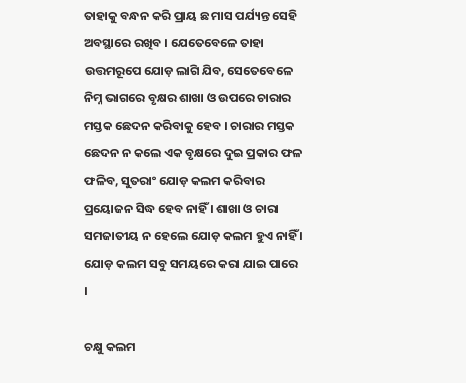ତାହାକୁ ବନ୍ଧନ କରି ପ୍ରାୟ ଛ ମାସ ପର୍ଯ୍ୟନ୍ତ ସେହି ଅବସ୍ଥାରେ ରଖିବ । ଯେତେବେଳେ ତାହା ଉତ୍ତମରୂପେ ଯୋଡ଼ ଲାଗି ଯିବ, ସେତେବେଳେ ନିମ୍ନ ଭାଗରେ ବୃକ୍ଷର ଶାଖା ଓ ଉପରେ ଚାରାର ମସ୍ତକ ଛେଦନ କରିବାକୁ ହେବ । ଚାରାର ମସ୍ତକ ଛେଦନ ନ କଲେ ଏକ ବୃକ୍ଷରେ ଦୁଇ ପ୍ରକାର ଫଳ ଫଳିବ, ସୁତରାଂ ଯୋଡ଼ କଲମ କରିବାର ପ୍ରୟୋଜନ ସିଦ୍ଧ ହେବ ନାହିଁ । ଶାଖା ଓ ଚାରା ସମଜାତୀୟ ନ ହେଲେ ଯୋଡ଼ କଲମ ହୁଏ ନାହିଁ । ଯୋଡ଼ କଲମ ସବୁ ସମୟରେ କରା ଯାଇ ପାରେ ।

ଚକ୍ଷୁ କଲମ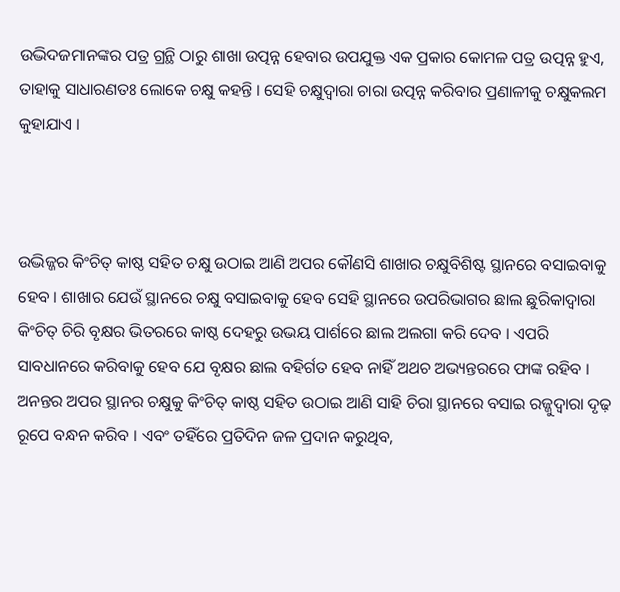ଉଦ୍ଭିଦଜମାନଙ୍କର ପତ୍ର ଗ୍ରନ୍ଥି ଠାରୁ ଶାଖା ଉତ୍ପନ୍ନ ହେବାର ଉପଯୁକ୍ତ ଏକ ପ୍ରକାର କୋମଳ ପତ୍ର ଉତ୍ପନ୍ନ ହୁଏ, ତାହାକୁ ସାଧାରଣତଃ ଲୋକେ ଚକ୍ଷୁ କହନ୍ତି । ସେହି ଚକ୍ଷୁଦ୍ୱାରା ଚାରା ଉତ୍ପନ୍ନ କରିବାର ପ୍ରଣାଳୀକୁ ଚକ୍ଷୁକଲମ କୁହାଯାଏ ।



ଉଦ୍ଭିଜ୍ଜର କିଂଚିତ୍ କାଷ୍ଠ ସହିତ ଚକ୍ଷୁ ଉଠାଇ ଆଣି ଅପର କୌଣସି ଶାଖାର ଚକ୍ଷୁବିଶିଷ୍ଟ ସ୍ଥାନରେ ବସାଇବାକୁ ହେବ । ଶାଖାର ଯେଉଁ ସ୍ଥାନରେ ଚକ୍ଷୁ ବସାଇବାକୁ ହେବ ସେହି ସ୍ଥାନରେ ଉପରିଭାଗର ଛାଲ ଛୁରିକାଦ୍ୱାରା କିଂଚିତ୍ ଚିରି ବୃକ୍ଷର ଭିତରରେ କାଷ୍ଠ ଦେହରୁ ଉଭୟ ପାର୍ଶରେ ଛାଲ ଅଲଗା କରି ଦେବ । ଏପରି ସାବଧାନରେ କରିବାକୁ ହେବ ଯେ ବୃକ୍ଷର ଛାଲ ବହିର୍ଗତ ହେବ ନାହିଁ ଅଥଚ ଅଭ୍ୟନ୍ତରରେ ଫାଙ୍କ ରହିବ । ଅନନ୍ତର ଅପର ସ୍ଥାନର ଚକ୍ଷୁକୁ କିଂଚିତ୍ କାଷ୍ଠ ସହିତ ଉଠାଇ ଆଣି ସାହି ଚିରା ସ୍ଥାନରେ ବସାଇ ରଜ୍ଜୁଦ୍ୱାରା ଦୃଢ଼ ରୂପେ ବନ୍ଧନ କରିବ । ଏବଂ ତହିଁରେ ପ୍ରତିଦିନ ଜଳ ପ୍ରଦାନ କରୁଥିବ,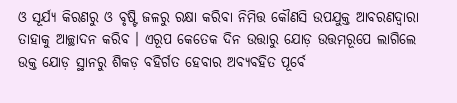ଓ ସୂର୍ଯ୍ୟ କିରଣରୁ ଓ ବୃଷ୍ଟି ଜଳରୁ ରକ୍ଷା କରିବା ନିମିତ୍ତ କୌଣସି ଉପଯୁକ୍ତ ଆବରଣଦ୍ୱାରା ତାହାକୁ ଆଚ୍ଛାଦନ କରିବ । ଏରୂପ କେତେକ ଦିନ ଉତ୍ତାରୁ ଯୋଡ଼ ଉତ୍ତମରୂପେ ଲାଗିଲେ ଉକ୍ତ ଯୋଡ଼ ସ୍ଥାନରୁ ଶିକଡ଼ ବହିର୍ଗତ ହେବାର ଅବ୍ୟବହିତ ପୂର୍ବେ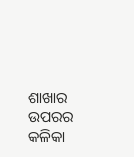ଶାଖାର ଉପରର କଳିକା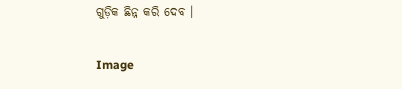ଗୁଡ଼ିକ ଛିନ୍ନ କରି ଦେବ ।

Image